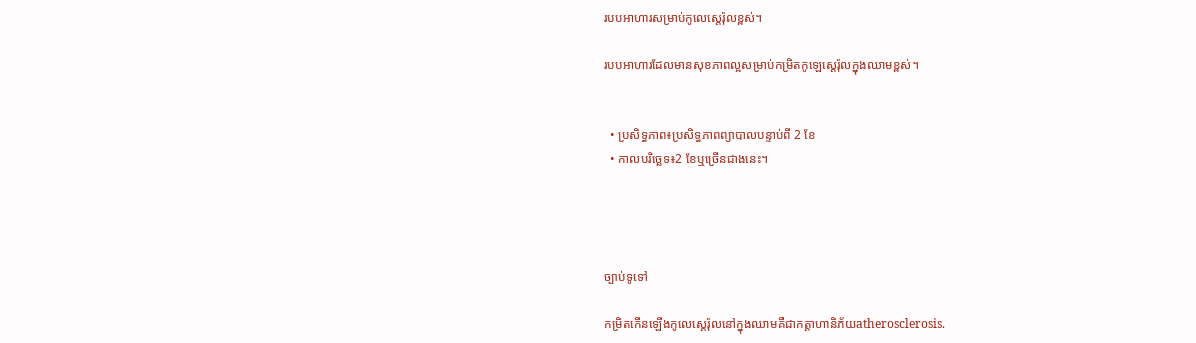របបអាហារសម្រាប់កូលេស្តេរ៉ុលខ្ពស់។

របបអាហារដែលមានសុខភាពល្អសម្រាប់កម្រិតកូឡេស្តេរ៉ុលក្នុងឈាមខ្ពស់។


  • ប្រសិទ្ធភាព៖ប្រសិទ្ធភាពព្យាបាលបន្ទាប់ពី 2 ខែ
  • កាលបរិច្ឆេទ៖2 ខែឬច្រើនជាងនេះ។




ច្បាប់ទូទៅ

កម្រិតកើនឡើងកូលេស្តេរ៉ុលនៅក្នុងឈាមគឺជាកត្តាហានិភ័យatherosclerosis.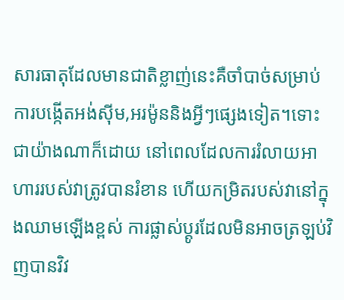សារធាតុដែលមានជាតិខ្លាញ់នេះគឺចាំបាច់សម្រាប់ការបង្កើតអង់ស៊ីម,អរម៉ូននិងអ្វីៗផ្សេងទៀត។ទោះជាយ៉ាងណាក៏ដោយ នៅពេលដែលការរំលាយអាហាររបស់វាត្រូវបានរំខាន ហើយកម្រិតរបស់វានៅក្នុងឈាមឡើងខ្ពស់ ការផ្លាស់ប្តូរដែលមិនអាចត្រឡប់វិញបានវិវ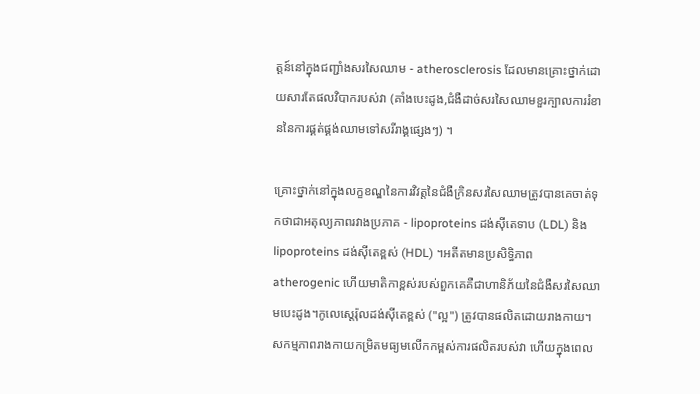ត្តន៍នៅក្នុងជញ្ជាំងសរសៃឈាម - atherosclerosis ដែលមានគ្រោះថ្នាក់ដោយសារតែផលវិបាករបស់វា (គាំងបេះដូង,ជំងឺដាច់សរសៃឈាមខួរក្បាលការរំខាននៃការផ្គត់ផ្គង់ឈាមទៅសរីរាង្គផ្សេងៗ) ។

គ្រោះថ្នាក់នៅក្នុងលក្ខខណ្ឌនៃការវិវត្តនៃជំងឺក្រិនសរសៃឈាមត្រូវបានគេចាត់ទុកថាជាអតុល្យភាពរវាងប្រភាគ - lipoproteins ដង់ស៊ីតេទាប (LDL) និង lipoproteins ដង់ស៊ីតេខ្ពស់ (HDL) ។អតីតមានប្រសិទ្ធិភាព atherogenic ហើយមាតិកាខ្ពស់របស់ពួកគេគឺជាហានិភ័យនៃជំងឺសរសៃឈាមបេះដូង។កូលេស្តេរ៉ុលដង់ស៊ីតេខ្ពស់ ("ល្អ") ត្រូវបានផលិតដោយរាងកាយ។សកម្មភាពរាងកាយកម្រិតមធ្យមលើកកម្ពស់ការផលិតរបស់វា ហើយក្នុងពេល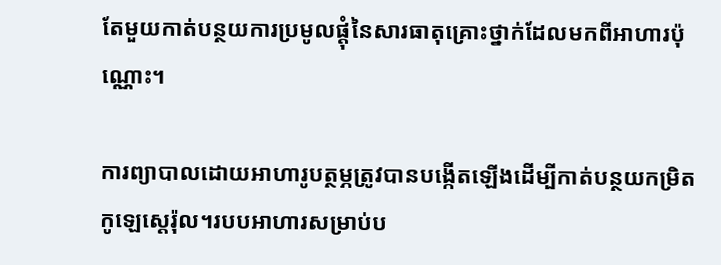តែមួយកាត់បន្ថយការប្រមូលផ្តុំនៃសារធាតុគ្រោះថ្នាក់ដែលមកពីអាហារប៉ុណ្ណោះ។

ការព្យាបាលដោយអាហារូបត្ថម្ភត្រូវបានបង្កើតឡើងដើម្បីកាត់បន្ថយកម្រិតកូឡេស្តេរ៉ុល។របបអាហារសម្រាប់ប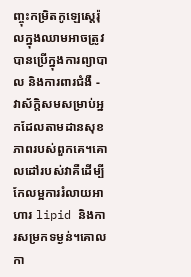ញ្ចុះកម្រិតកូឡេស្តេរ៉ុលក្នុងឈាមអាចត្រូវបានប្រើក្នុងការព្យាបាល និងការពារជំងឺ - វាស័ក្តិសមសម្រាប់អ្នកដែលតាមដានសុខភាពរបស់ពួកគេ។គោលដៅរបស់វាគឺដើម្បីកែលម្អការរំលាយអាហារ lipid និងការសម្រកទម្ងន់។គោលកា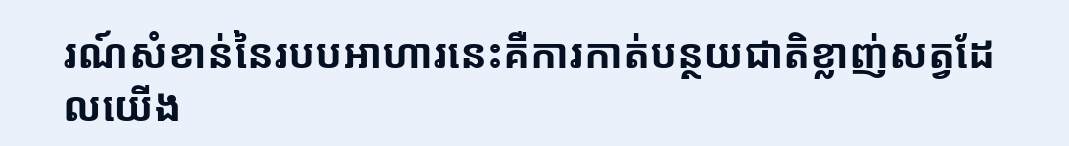រណ៍សំខាន់នៃរបបអាហារនេះគឺការកាត់បន្ថយជាតិខ្លាញ់សត្វដែលយើង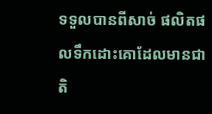ទទួលបានពីសាច់ ផលិតផលទឹកដោះគោដែលមានជាតិ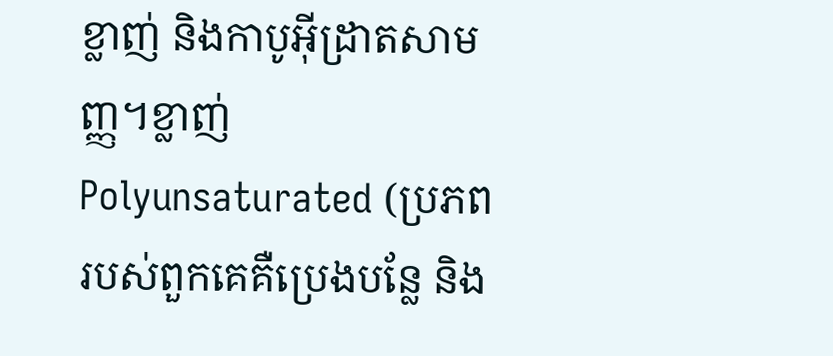ខ្លាញ់ និងកាបូអ៊ីដ្រាតសាមញ្ញ។ខ្លាញ់ Polyunsaturated (ប្រភពរបស់ពួកគេគឺប្រេងបន្លែ និង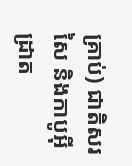គ្រាប់) ជាតិសរសៃ និងកាបូអ៊ីដ្រាត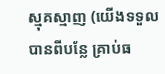ស្មុគស្មាញ (យើងទទួលបានពីបន្លែ គ្រាប់ធ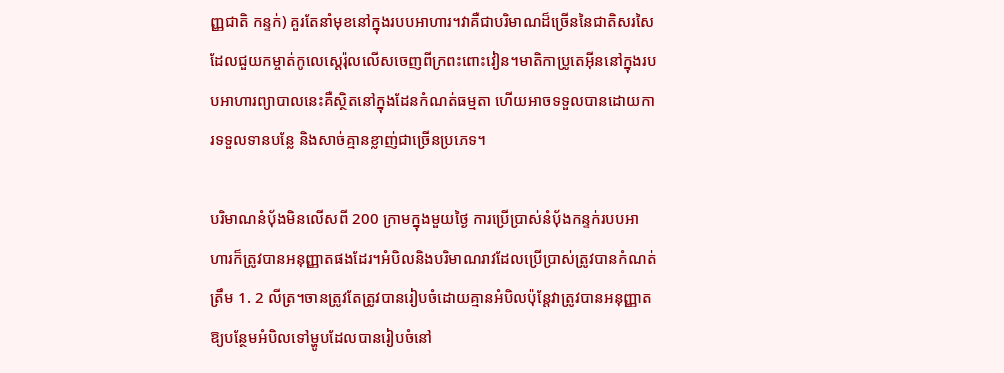ញ្ញជាតិ កន្ទក់) គួរតែនាំមុខនៅក្នុងរបបអាហារ។វាគឺជាបរិមាណដ៏ច្រើននៃជាតិសរសៃដែលជួយកម្ចាត់កូលេស្តេរ៉ុលលើសចេញពីក្រពះពោះវៀន។មាតិកាប្រូតេអ៊ីននៅក្នុងរបបអាហារព្យាបាលនេះគឺស្ថិតនៅក្នុងដែនកំណត់ធម្មតា ហើយអាចទទួលបានដោយការទទួលទានបន្លែ និងសាច់គ្មានខ្លាញ់ជាច្រើនប្រភេទ។

បរិមាណនំប៉័ងមិនលើសពី 200 ក្រាមក្នុងមួយថ្ងៃ ការប្រើប្រាស់នំបុ័ងកន្ទក់របបអាហារក៏ត្រូវបានអនុញ្ញាតផងដែរ។អំបិលនិងបរិមាណរាវដែលប្រើប្រាស់ត្រូវបានកំណត់ត្រឹម 1. 2 លីត្រ។ចានត្រូវតែត្រូវបានរៀបចំដោយគ្មានអំបិលប៉ុន្តែវាត្រូវបានអនុញ្ញាតឱ្យបន្ថែមអំបិលទៅម្ហូបដែលបានរៀបចំនៅ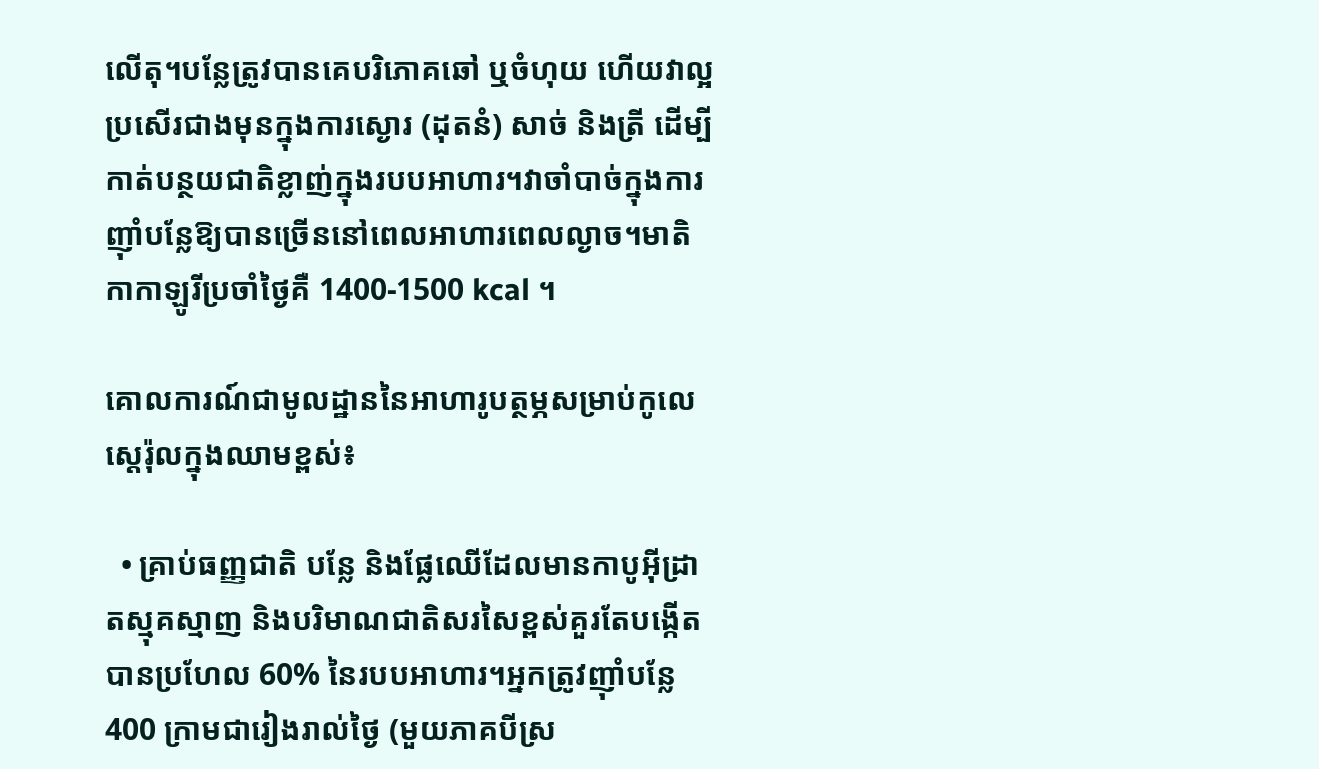លើតុ។បន្លែត្រូវបានគេបរិភោគឆៅ ឬចំហុយ ហើយវាល្អប្រសើរជាងមុនក្នុងការស្ងោរ (ដុតនំ) សាច់ និងត្រី ដើម្បីកាត់បន្ថយជាតិខ្លាញ់ក្នុងរបបអាហារ។វាចាំបាច់ក្នុងការញ៉ាំបន្លែឱ្យបានច្រើននៅពេលអាហារពេលល្ងាច។មាតិកាកាឡូរីប្រចាំថ្ងៃគឺ 1400-1500 kcal ។

គោលការណ៍ជាមូលដ្ឋាននៃអាហារូបត្ថម្ភសម្រាប់កូលេស្តេរ៉ុលក្នុងឈាមខ្ពស់៖

  • គ្រាប់ធញ្ញជាតិ បន្លែ និងផ្លែឈើដែលមានកាបូអ៊ីដ្រាតស្មុគស្មាញ និងបរិមាណជាតិសរសៃខ្ពស់គួរតែបង្កើតបានប្រហែល 60% នៃរបបអាហារ។អ្នកត្រូវញ៉ាំបន្លែ 400 ក្រាមជារៀងរាល់ថ្ងៃ (មួយភាគបីស្រ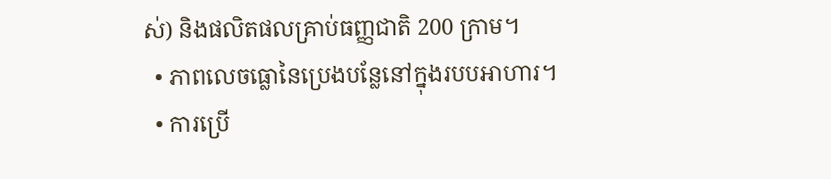ស់) និងផលិតផលគ្រាប់ធញ្ញជាតិ 200 ក្រាម។
  • ភាពលេចធ្លោនៃប្រេងបន្លែនៅក្នុងរបបអាហារ។
  • ការប្រើ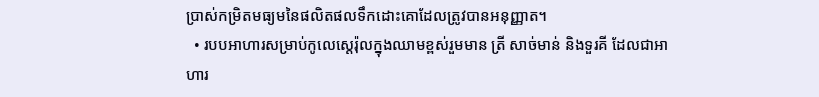ប្រាស់កម្រិតមធ្យមនៃផលិតផលទឹកដោះគោដែលត្រូវបានអនុញ្ញាត។
  • របបអាហារសម្រាប់កូលេស្តេរ៉ុលក្នុងឈាមខ្ពស់រួមមាន ត្រី សាច់មាន់ និងទួរគី ដែលជាអាហារ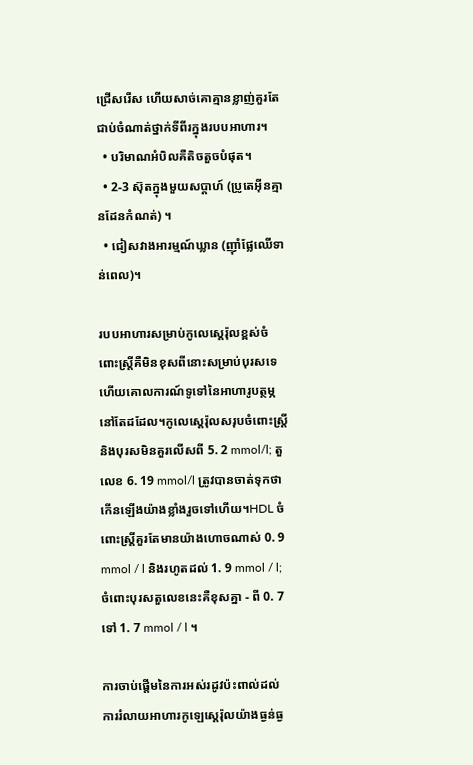ជ្រើសរើស ហើយសាច់គោគ្មានខ្លាញ់គួរតែជាប់ចំណាត់ថ្នាក់ទីពីរក្នុងរបបអាហារ។
  • បរិមាណអំបិលគឺតិចតួចបំផុត។
  • 2-3 ស៊ុតក្នុងមួយសប្តាហ៍ (ប្រូតេអ៊ីនគ្មានដែនកំណត់) ។
  • ជៀសវាងអារម្មណ៍ឃ្លាន (ញ៉ាំផ្លែឈើទាន់ពេល)។

របបអាហារសម្រាប់កូលេស្តេរ៉ុលខ្ពស់ចំពោះស្ត្រីគឺមិនខុសពីនោះសម្រាប់បុរសទេ ហើយគោលការណ៍ទូទៅនៃអាហារូបត្ថម្ភនៅតែដដែល។កូលេស្តេរ៉ុលសរុបចំពោះស្ត្រី និងបុរសមិនគួរលើសពី 5. 2 mmol/l; តួលេខ 6. 19 mmol/l ត្រូវបានចាត់ទុកថាកើនឡើងយ៉ាងខ្លាំងរួចទៅហើយ។HDL ចំពោះស្ត្រីគួរតែមានយ៉ាងហោចណាស់ 0. 9 mmol / l និងរហូតដល់ 1. 9 mmol / l; ចំពោះបុរសតួលេខនេះគឺខុសគ្នា - ពី 0. 7 ទៅ 1. 7 mmol / l ។

ការចាប់ផ្តើមនៃការអស់រដូវប៉ះពាល់ដល់ការរំលាយអាហារកូឡេស្តេរ៉ុលយ៉ាងធ្ងន់ធ្ង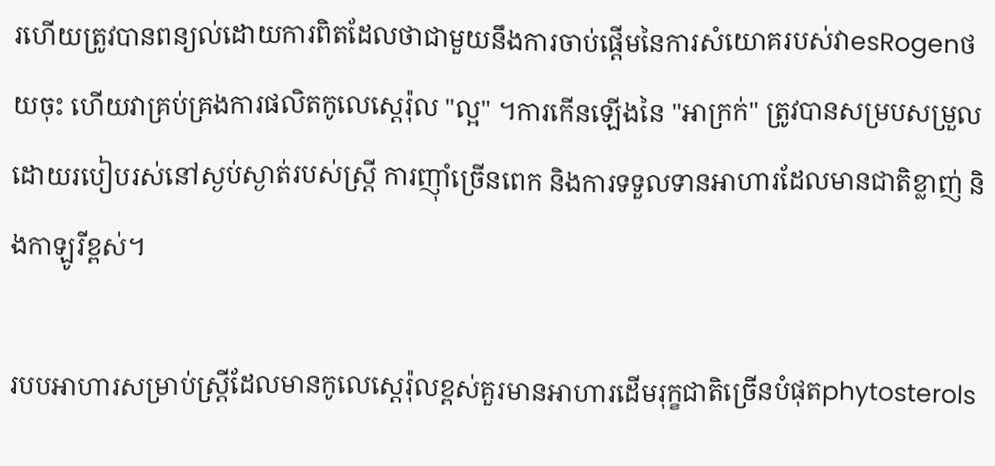រហើយត្រូវបានពន្យល់ដោយការពិតដែលថាជាមួយនឹងការចាប់ផ្តើមនៃការសំយោគរបស់វាesRogenថយចុះ ហើយវាគ្រប់គ្រងការផលិតកូលេស្តេរ៉ុល "ល្អ" ។ការកើនឡើងនៃ "អាក្រក់" ត្រូវបានសម្របសម្រួលដោយរបៀបរស់នៅស្ងប់ស្ងាត់របស់ស្ត្រី ការញ៉ាំច្រើនពេក និងការទទួលទានអាហារដែលមានជាតិខ្លាញ់ និងកាឡូរីខ្ពស់។

របបអាហារសម្រាប់ស្ត្រីដែលមានកូលេស្តេរ៉ុលខ្ពស់គួរមានអាហារដើមរុក្ខជាតិច្រើនបំផុតphytosterols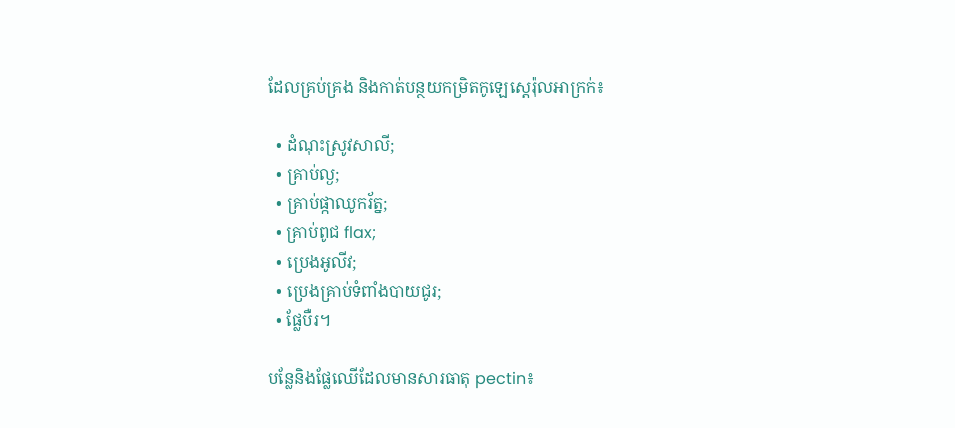ដែលគ្រប់គ្រង និងកាត់បន្ថយកម្រិតកូឡេស្តេរ៉ុលអាក្រក់៖

  • ដំណុះស្រូវសាលី;
  • គ្រាប់ល្ង;
  • គ្រាប់ផ្កាឈូករ័ត្ន;
  • គ្រាប់ពូជ flax;
  • ប្រេងអូលីវ;
  • ប្រេងគ្រាប់ទំពាំងបាយជូរ;
  • ផ្លែបឺរ។

បន្លែនិងផ្លែឈើដែលមានសារធាតុ pectin៖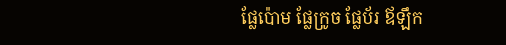ផ្លែប៉ោម ផ្លែក្រូច ផ្លែប័រ ឪឡឹក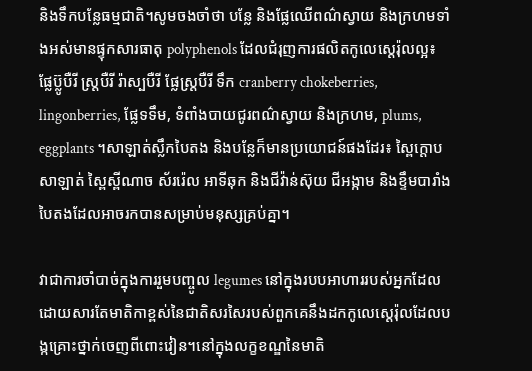និងទឹកបន្លែធម្មជាតិ។សូមចងចាំថា បន្លែ និងផ្លែឈើពណ៌ស្វាយ និងក្រហមទាំងអស់មានផ្ទុកសារធាតុ polyphenols ដែលជំរុញការផលិតកូលេស្តេរ៉ុលល្អ៖ ផ្លែប៊្លូបឺរី ស្ត្របឺរី រ៉ាស្បបឺរី ផ្លែស្ត្របឺរី ទឹក cranberry chokeberries, lingonberries, ផ្លែទទឹម, ទំពាំងបាយជូរពណ៌ស្វាយ និងក្រហម, plums, eggplants ។សាឡាត់ស្លឹកបៃតង និងបន្លែក៏មានប្រយោជន៍ផងដែរ៖ ស្ពៃក្តោប សាឡាត់ ស្ពៃស្ពីណាច ស័ររ៉េល អាទីឆុក និងជីវ៉ាន់ស៊ុយ ជីអង្កាម និងខ្ទឹមបារាំងបៃតងដែលអាចរកបានសម្រាប់មនុស្សគ្រប់គ្នា។

វាជាការចាំបាច់ក្នុងការរួមបញ្ចូល legumes នៅក្នុងរបបអាហាររបស់អ្នកដែលដោយសារតែមាតិកាខ្ពស់នៃជាតិសរសៃរបស់ពួកគេនឹងដកកូលេស្តេរ៉ុលដែលបង្កគ្រោះថ្នាក់ចេញពីពោះវៀន។នៅក្នុងលក្ខខណ្ឌនៃមាតិ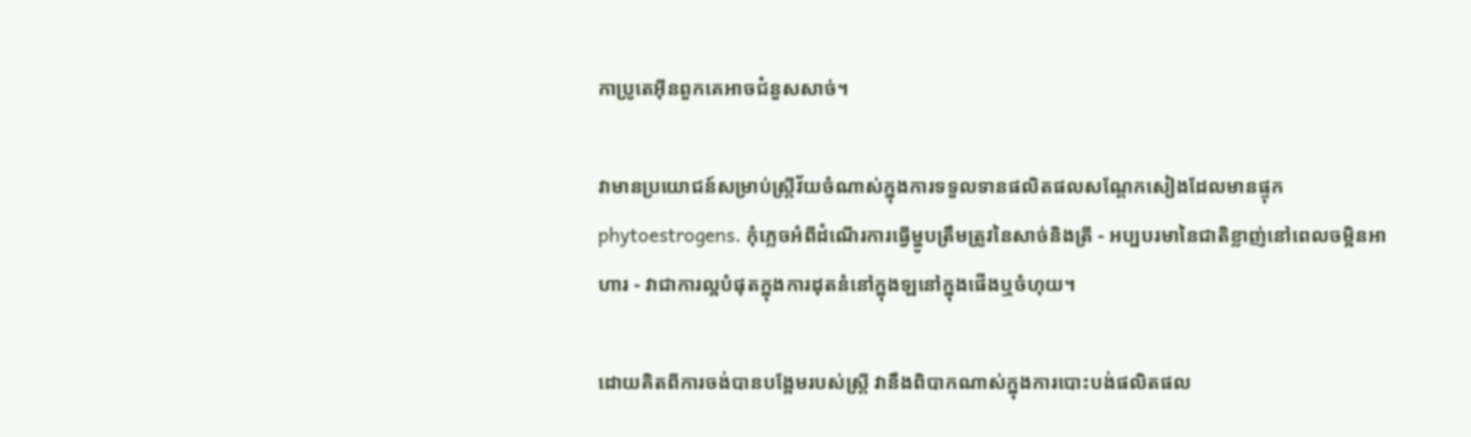កាប្រូតេអ៊ីនពួកគេអាចជំនួសសាច់។

វាមានប្រយោជន៍សម្រាប់ស្ត្រីវ័យចំណាស់ក្នុងការទទួលទានផលិតផលសណ្តែកសៀងដែលមានផ្ទុកphytoestrogens. កុំភ្លេចអំពីដំណើរការធ្វើម្ហូបត្រឹមត្រូវនៃសាច់និងត្រី - អប្បបរមានៃជាតិខ្លាញ់នៅពេលចម្អិនអាហារ - វាជាការល្អបំផុតក្នុងការដុតនំនៅក្នុងឡនៅក្នុងផើងឬចំហុយ។

ដោយគិតពីការចង់បានបង្អែមរបស់ស្ត្រី វានឹងពិបាកណាស់ក្នុងការបោះបង់ផលិតផល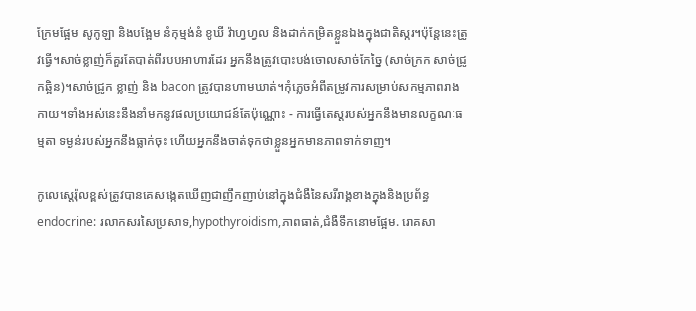ក្រែមផ្អែម សូកូឡា និងបង្អែម នំកុម្មង់នំ ខូឃី វ៉ាហ្វហ្វល និងដាក់កម្រិតខ្លួនឯងក្នុងជាតិស្ករ។ប៉ុន្តែនេះត្រូវធ្វើ។សាច់ខ្លាញ់ក៏គួរតែបាត់ពីរបបអាហារដែរ អ្នកនឹងត្រូវបោះបង់ចោលសាច់កែច្នៃ (សាច់ក្រក សាច់ជ្រូកឆ្អិន)។សាច់ជ្រូក ខ្លាញ់ និង bacon ត្រូវបានហាមឃាត់។កុំភ្លេចអំពីតម្រូវការសម្រាប់សកម្មភាពរាងកាយ។ទាំងអស់នេះនឹងនាំមកនូវផលប្រយោជន៍តែប៉ុណ្ណោះ - ការធ្វើតេស្តរបស់អ្នកនឹងមានលក្ខណៈធម្មតា ទម្ងន់របស់អ្នកនឹងធ្លាក់ចុះ ហើយអ្នកនឹងចាត់ទុកថាខ្លួនអ្នកមានភាពទាក់ទាញ។

កូលេស្តេរ៉ុលខ្ពស់ត្រូវបានគេសង្កេតឃើញជាញឹកញាប់នៅក្នុងជំងឺនៃសរីរាង្គខាងក្នុងនិងប្រព័ន្ធ endocrine: រលាកសរសៃប្រសាទ,hypothyroidism,ភាពធាត់,ជំងឺទឹកនោមផ្អែម. រោគសា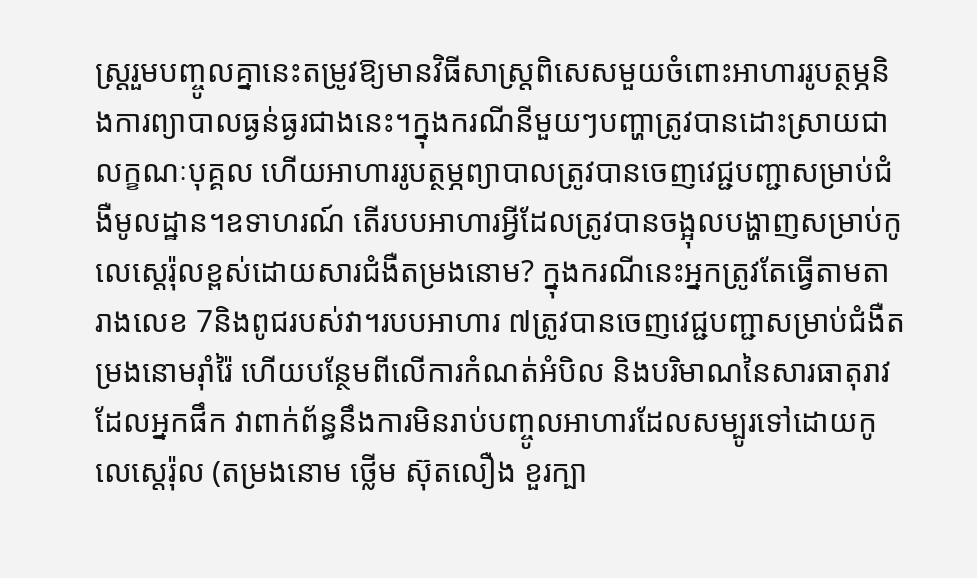ស្ត្ររួមបញ្ចូលគ្នានេះតម្រូវឱ្យមានវិធីសាស្រ្តពិសេសមួយចំពោះអាហាររូបត្ថម្ភនិងការព្យាបាលធ្ងន់ធ្ងរជាងនេះ។ក្នុងករណីនីមួយៗបញ្ហាត្រូវបានដោះស្រាយជាលក្ខណៈបុគ្គល ហើយអាហាររូបត្ថម្ភព្យាបាលត្រូវបានចេញវេជ្ជបញ្ជាសម្រាប់ជំងឺមូលដ្ឋាន។ឧទាហរណ៍ តើរបបអាហារអ្វីដែលត្រូវបានចង្អុលបង្ហាញសម្រាប់កូលេស្តេរ៉ុលខ្ពស់ដោយសារជំងឺតម្រងនោម? ក្នុងករណីនេះអ្នកត្រូវតែធ្វើតាមតារាងលេខ 7និងពូជរបស់វា។របបអាហារ ៧ត្រូវបានចេញវេជ្ជបញ្ជាសម្រាប់ជំងឺតម្រងនោមរ៉ាំរ៉ៃ ហើយបន្ថែមពីលើការកំណត់អំបិល និងបរិមាណនៃសារធាតុរាវដែលអ្នកផឹក វាពាក់ព័ន្ធនឹងការមិនរាប់បញ្ចូលអាហារដែលសម្បូរទៅដោយកូលេស្តេរ៉ុល (តម្រងនោម ថ្លើម ស៊ុតលឿង ខួរក្បា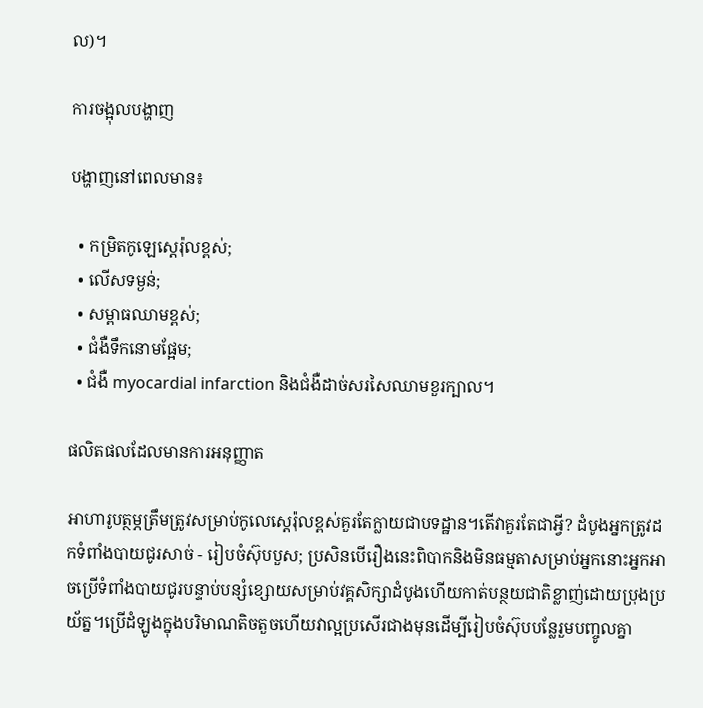ល)។

ការចង្អុលបង្ហាញ

បង្ហាញនៅពេលមាន៖

  • កម្រិតកូឡេស្តេរ៉ុលខ្ពស់;
  • លើសទម្ងន់;
  • សម្ពាធឈាមខ្ពស់;
  • ជំងឺទឹកនោមផ្អែម;
  • ជំងឺ myocardial infarction និងជំងឺដាច់សរសៃឈាមខួរក្បាល។

ផលិតផលដែលមានការអនុញ្ញាត

អាហារូបត្ថម្ភត្រឹមត្រូវសម្រាប់កូលេស្តេរ៉ុលខ្ពស់គួរតែក្លាយជាបទដ្ឋាន។តើវាគួរតែជាអ្វី? ដំបូងអ្នកត្រូវដកទំពាំងបាយជូរសាច់ - រៀបចំស៊ុបបួស; ប្រសិនបើរឿងនេះពិបាកនិងមិនធម្មតាសម្រាប់អ្នកនោះអ្នកអាចប្រើទំពាំងបាយជូរបន្ទាប់បន្សំខ្សោយសម្រាប់វគ្គសិក្សាដំបូងហើយកាត់បន្ថយជាតិខ្លាញ់ដោយប្រុងប្រយ័ត្ន។ប្រើដំឡូងក្នុងបរិមាណតិចតួចហើយវាល្អប្រសើរជាងមុនដើម្បីរៀបចំស៊ុបបន្លែរួមបញ្ចូលគ្នា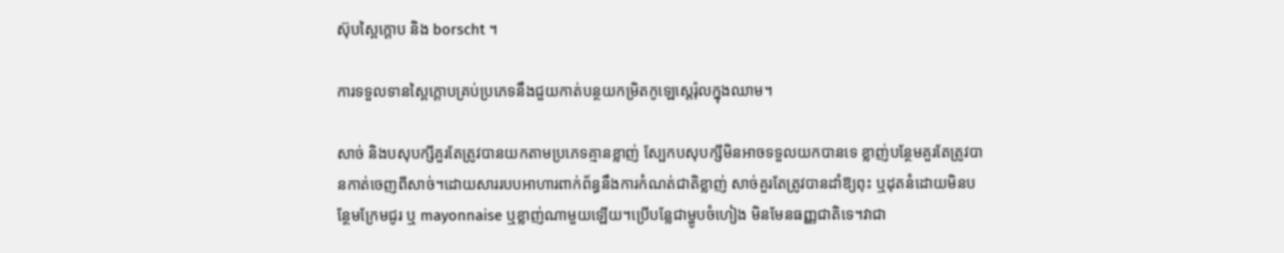ស៊ុបស្ពៃក្តោប និង borscht ។

ការទទួលទានស្ពៃក្តោបគ្រប់ប្រភេទនឹងជួយកាត់បន្ថយកម្រិតកូឡេស្តេរ៉ុលក្នុងឈាម។

សាច់ និងបសុបក្សីគួរតែត្រូវបានយកតាមប្រភេទគ្មានខ្លាញ់ ស្បែកបសុបក្សីមិនអាចទទួលយកបានទេ ខ្លាញ់បន្ថែមគួរតែត្រូវបានកាត់ចេញពីសាច់។ដោយសាររបបអាហារពាក់ព័ន្ធនឹងការកំណត់ជាតិខ្លាញ់ សាច់គួរតែត្រូវបានដាំឱ្យពុះ ឬដុតនំដោយមិនបន្ថែមក្រែមជូរ ឬ mayonnaise ឬខ្លាញ់ណាមួយឡើយ។ប្រើបន្លែជាម្ហូបចំហៀង មិនមែនធញ្ញជាតិទេ។វាជា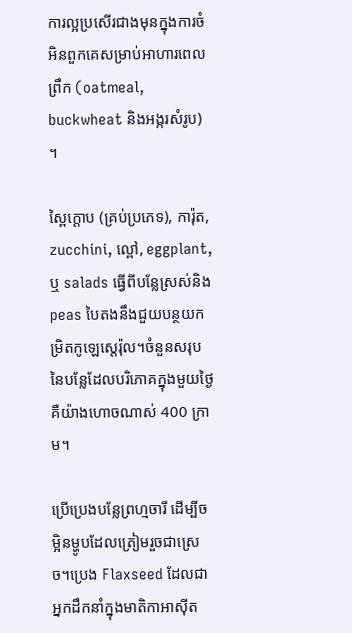ការល្អប្រសើរជាងមុនក្នុងការចំអិនពួកគេសម្រាប់អាហារពេលព្រឹក (oatmeal, buckwheat និងអង្ករសំរូប) ។

ស្ពៃក្តោប (គ្រប់ប្រភេទ), ការ៉ុត, zucchini, ល្ពៅ, eggplant, ឬ salads ធ្វើពីបន្លែស្រស់និង peas បៃតងនឹងជួយបន្ថយកម្រិតកូឡេស្តេរ៉ុល។ចំនួនសរុបនៃបន្លែដែលបរិភោគក្នុងមួយថ្ងៃគឺយ៉ាងហោចណាស់ 400 ក្រាម។

ប្រើប្រេងបន្លែព្រហ្មចារី ដើម្បីចម្អិនម្ហូបដែលត្រៀមរួចជាស្រេច។ប្រេង Flaxseed ដែលជាអ្នកដឹកនាំក្នុងមាតិកាអាស៊ីត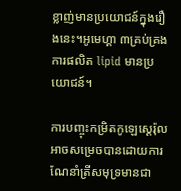ខ្លាញ់មានប្រយោជន៍ក្នុងរឿងនេះ។អូមេហ្គា ៣គ្រប់គ្រងការផលិត lipid មានប្រយោជន៍។

ការបញ្ចុះកម្រិតកូឡេស្តេរ៉ុលអាចសម្រេចបានដោយការណែនាំត្រីសមុទ្រមានជា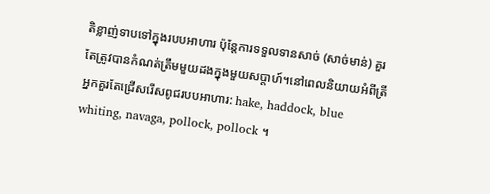តិខ្លាញ់ទាបទៅក្នុងរបបអាហារ ប៉ុន្តែការទទួលទានសាច់ (សាច់មាន់) គួរតែត្រូវបានកំណត់ត្រឹមមួយដងក្នុងមួយសប្តាហ៍។នៅពេលនិយាយអំពីត្រីអ្នកគួរតែជ្រើសរើសពូជរបបអាហារ: hake, haddock, blue whiting, navaga, pollock, pollock ។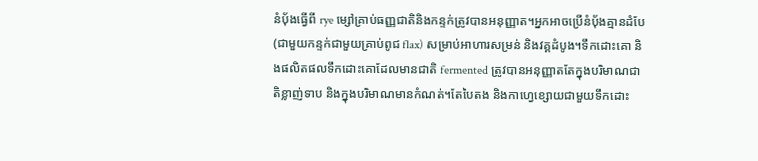នំប៉័ងធ្វើពី rye ម្សៅគ្រាប់ធញ្ញជាតិនិងកន្ទក់ត្រូវបានអនុញ្ញាត។អ្នកអាចប្រើនំបុ័ងគ្មានដំបែ (ជាមួយកន្ទក់ជាមួយគ្រាប់ពូជ flax) សម្រាប់អាហារសម្រន់ និងវគ្គដំបូង។ទឹកដោះគោ និងផលិតផលទឹកដោះគោដែលមានជាតិ fermented ត្រូវបានអនុញ្ញាតតែក្នុងបរិមាណជាតិខ្លាញ់ទាប និងក្នុងបរិមាណមានកំណត់។តែបៃតង និងកាហ្វេខ្សោយជាមួយទឹកដោះ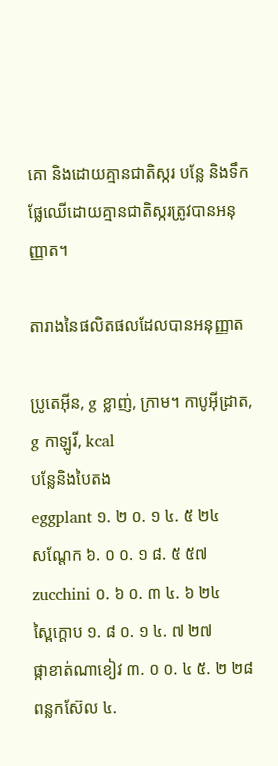គោ និងដោយគ្មានជាតិស្ករ បន្លែ និងទឹកផ្លែឈើដោយគ្មានជាតិស្ករត្រូវបានអនុញ្ញាត។

តារាងនៃផលិតផលដែលបានអនុញ្ញាត

ប្រូតេអ៊ីន, g ខ្លាញ់, ក្រាម។ កាបូអ៊ីដ្រាត, g កាឡូរី, kcal
បន្លែនិងបៃតង
eggplant ១. ២ ០. ១ ៤. ៥ ២៤
សណ្តែក ៦. ០ ០. ១ ៨. ៥ ៥៧
zucchini ០. ៦ ០. ៣ ៤. ៦ ២៤
ស្ពៃក្តោប ១. ៨ ០. ១ ៤. ៧ ២៧
ផ្កាខាត់ណាខៀវ ៣. ០ ០. ៤ ៥. ២ ២៨
ពន្លកស៊ែល ៤.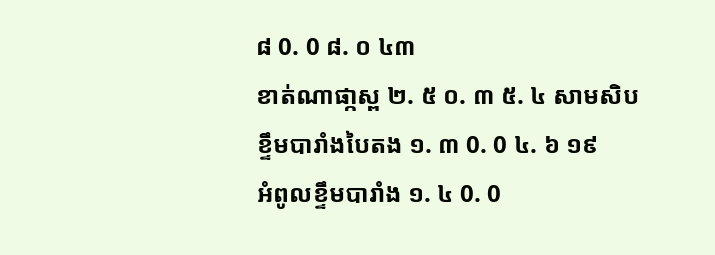៨ 0. 0 ៨. ០ ៤៣
ខាត់ណាផា្កស្ព ២. ៥ ០. ៣ ៥. ៤ សាមសិប
ខ្ទឹមបារាំងបៃតង ១. ៣ 0. 0 ៤. ៦ ១៩
អំពូលខ្ទឹមបារាំង ១. ៤ 0. 0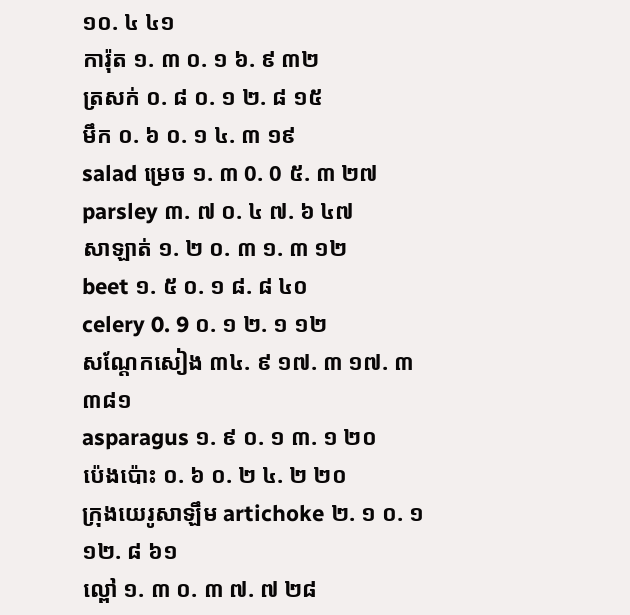១០. ៤ ៤១
ការ៉ុត ១. ៣ ០. ១ ៦. ៩ ៣២
ត្រសក់ ០. ៨ ០. ១ ២. ៨ ១៥
មឹក ០. ៦ ០. ១ ៤. ៣ ១៩
salad ម្រេច ១. ៣ 0. 0 ៥. ៣ ២៧
parsley ៣. ៧ ០. ៤ ៧. ៦ ៤៧
សាឡាត់ ១. ២ ០. ៣ ១. ៣ ១២
beet ១. ៥ ០. ១ ៨. ៨ ៤០
celery 0. 9 ០. ១ ២. ១ ១២
សណ្តែកសៀង ៣៤. ៩ ១៧. ៣ ១៧. ៣ ៣៨១
asparagus ១. ៩ ០. ១ ៣. ១ ២០
ប៉េងប៉ោះ ០. ៦ ០. ២ ៤. ២ ២០
ក្រុងយេរូសាឡឹម artichoke ២. ១ ០. ១ ១២. ៨ ៦១
ល្ពៅ ១. ៣ ០. ៣ ៧. ៧ ២៨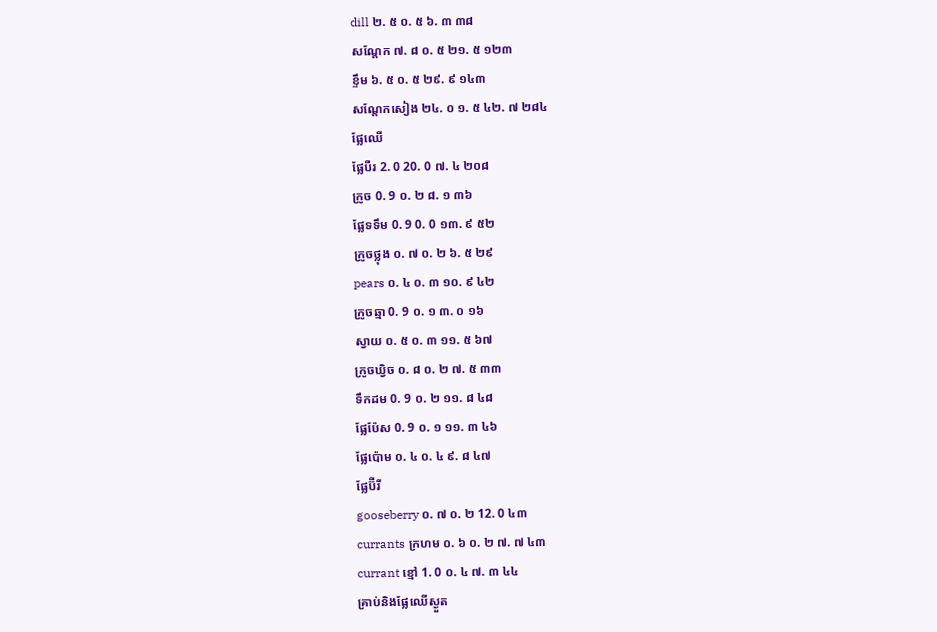dill ២. ៥ ០. ៥ ៦. ៣ ៣៨
សណ្តែក ៧. ៨ ០. ៥ ២១. ៥ ១២៣
ខ្ទឹម ៦. ៥ ០. ៥ ២៩. ៩ ១៤៣
សណ្តែកសៀង ២៤. ០ ១. ៥ ៤២. ៧ ២៨៤
ផ្លែឈើ
ផ្លែបឺរ 2. 0 20. 0 ៧. ៤ ២០៨
ក្រូច 0. 9 ០. ២ ៨. ១ ៣៦
ផ្លែទទឹម 0. 9 0. 0 ១៣. ៩ ៥២
ក្រូចថ្លុង ០. ៧ ០. ២ ៦. ៥ ២៩
pears ០. ៤ ០. ៣ ១០. ៩ ៤២
ក្រូចឆ្មា 0. 9 ០. ១ ៣. ០ ១៦
ស្វាយ ០. ៥ ០. ៣ ១១. ៥ ៦៧
ក្រូចឃ្វិច ០. ៨ ០. ២ ៧. ៥ ៣៣
ទឹកដម 0. 9 ០. ២ ១១. ៨ ៤៨
ផ្លែប៉ែស 0. 9 ០. ១ ១១. ៣ ៤៦
ផ្លែប៉ោម ០. ៤ ០. ៤ ៩. ៨ ៤៧
ផ្លែប៊ឺរី
gooseberry ០. ៧ ០. ២ 12. 0 ៤៣
currants ក្រហម ០. ៦ ០. ២ ៧. ៧ ៤៣
currant ខ្មៅ 1. 0 ០. ៤ ៧. ៣ ៤៤
គ្រាប់និងផ្លែឈើស្ងួត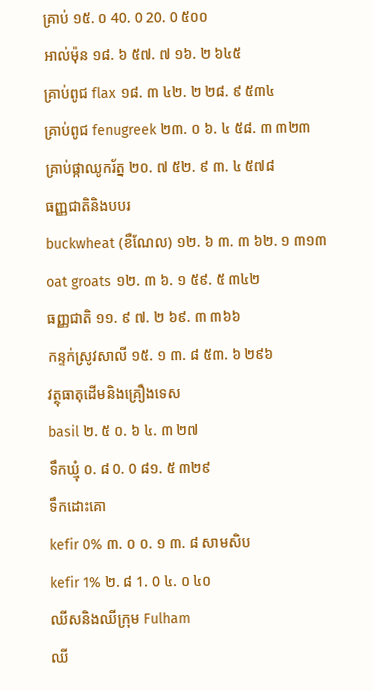គ្រាប់ ១៥. ០ 40. 0 20. 0 ៥០០
អាល់ម៉ុន ១៨. ៦ ៥៧. ៧ ១៦. ២ ៦៤៥
គ្រាប់ពូជ flax ១៨. ៣ ៤២. ២ ២៨. ៩ ៥៣៤
គ្រាប់ពូជ fenugreek ២៣. ០ ៦. ៤ ៥៨. ៣ ៣២៣
គ្រាប់ផ្កាឈូករ័ត្ន ២០. ៧ ៥២. ៩ ៣. ៤ ៥៧៨
ធញ្ញជាតិនិងបបរ
buckwheat (ខឺណែល) ១២. ៦ ៣. ៣ ៦២. ១ ៣១៣
oat groats ១២. ៣ ៦. ១ ៥៩. ៥ ៣៤២
ធញ្ញជាតិ ១១. ៩ ៧. ២ ៦៩. ៣ ៣៦៦
កន្ទក់ស្រូវសាលី ១៥. ១ ៣. ៨ ៥៣. ៦ ២៩៦
វត្ថុធាតុដើមនិងគ្រឿងទេស
basil ២. ៥ ០. ៦ ៤. ៣ ២៧
ទឹកឃ្មុំ ០. ៨ 0. 0 ៨១. ៥ ៣២៩
ទឹកដោះគោ
kefir 0% ៣. ០ ០. ១ ៣. ៨ សាមសិប
kefir 1% ២. ៨ 1. 0 ៤. ០ ៤០
ឈីសនិងឈីក្រុម Fulham
ឈី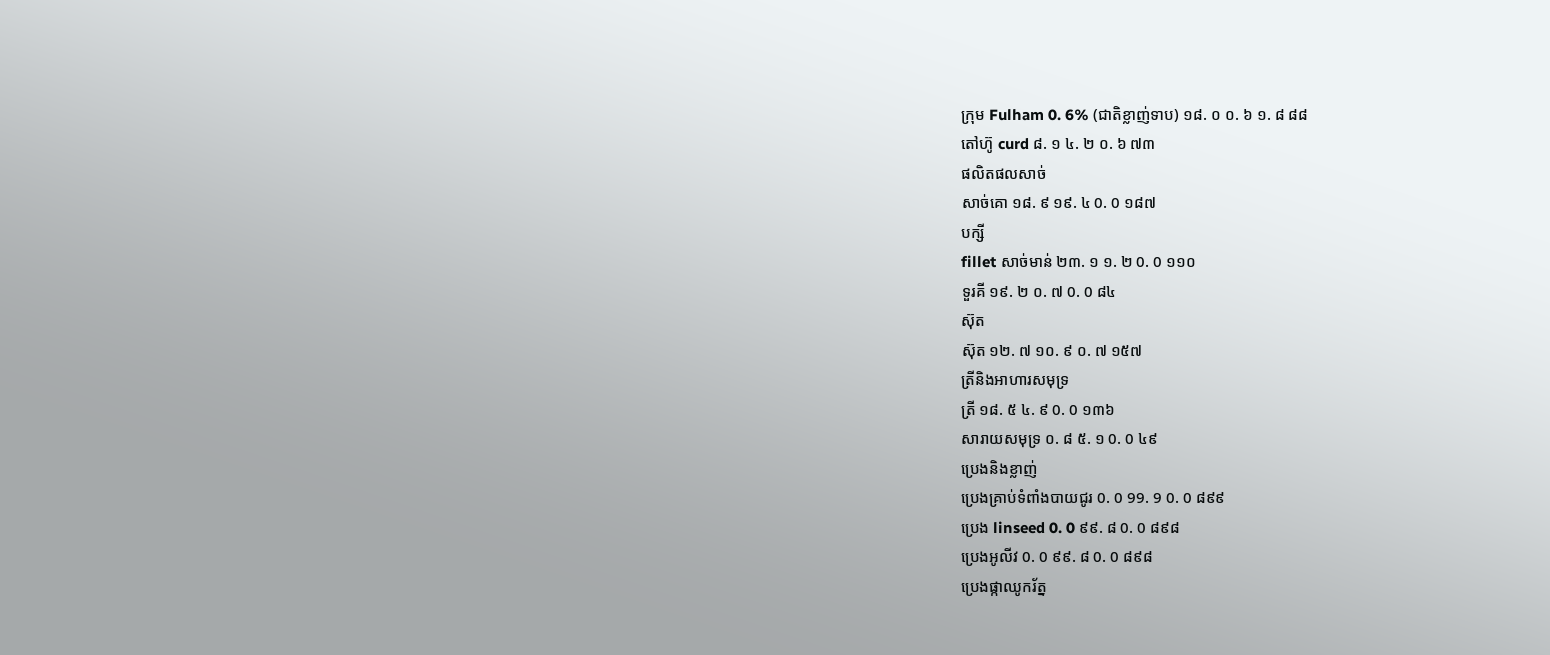ក្រុម Fulham 0. 6% (ជាតិខ្លាញ់ទាប) ១៨. ០ ០. ៦ ១. ៨ ៨៨
តៅហ៊ូ curd ៨. ១ ៤. ២ ០. ៦ ៧៣
ផលិតផលសាច់
សាច់គោ ១៨. ៩ ១៩. ៤ 0. 0 ១៨៧
បក្សី
fillet សាច់មាន់ ២៣. ១ ១. ២ 0. 0 ១១០
ទួរគី ១៩. ២ ០. ៧ 0. 0 ៨៤
ស៊ុត
ស៊ុត ១២. ៧ ១០. ៩ ០. ៧ ១៥៧
ត្រីនិងអាហារសមុទ្រ
ត្រី ១៨. ៥ ៤. ៩ 0. 0 ១៣៦
សារាយសមុទ្រ ០. ៨ ៥. ១ 0. 0 ៤៩
ប្រេងនិងខ្លាញ់
ប្រេងគ្រាប់ទំពាំងបាយជូរ 0. 0 99. 9 0. 0 ៨៩៩
ប្រេង linseed 0. 0 ៩៩. ៨ 0. 0 ៨៩៨
ប្រេងអូលីវ 0. 0 ៩៩. ៨ 0. 0 ៨៩៨
ប្រេងផ្កាឈូករ័ត្ន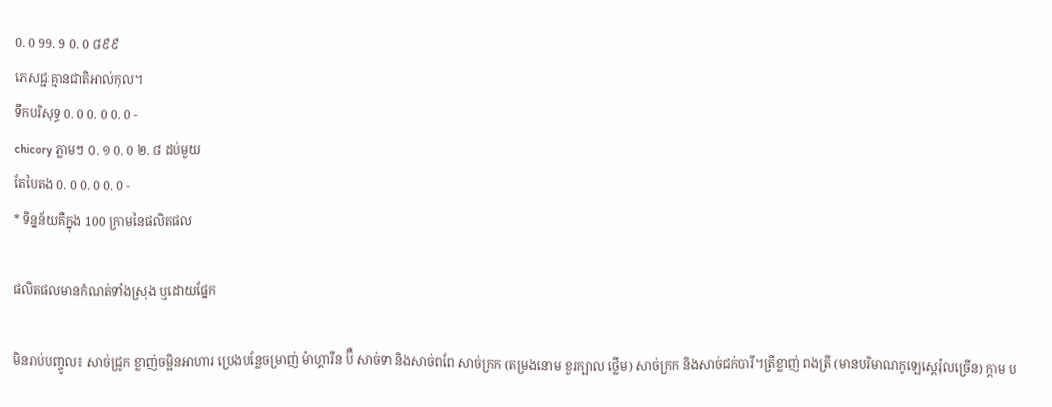0. 0 99. 9 0. 0 ៨៩៩
ភេសជ្ជៈគ្មានជាតិអាល់កុល។
ទឹកបរិសុទ្ធ 0. 0 0. 0 0. 0 -
chicory ភ្លាមៗ ០. ១ 0. 0 ២. ៨ ដប់មួយ
តែបៃតង 0. 0 0. 0 0. 0 -
* ទិន្នន័យគឺក្នុង 100 ក្រាមនៃផលិតផល

ផលិតផលមានកំណត់ទាំងស្រុង ឬដោយផ្នែក

មិនរាប់បញ្ចូល៖ សាច់ជ្រូក ខ្លាញ់ចម្អិនអាហារ ប្រេងបន្លែចម្រាញ់ ម៉ាហ្គារីន ប៊ឺ សាច់ទា និងសាច់ពពែ សាច់ក្រក (តម្រងនោម ខួរក្បាល ថ្លើម) សាច់ក្រក និងសាច់ជក់បារី។ត្រីខ្លាញ់ ពងត្រី (មានបរិមាណកូឡេស្តេរ៉ុលច្រើន) ក្តាម ប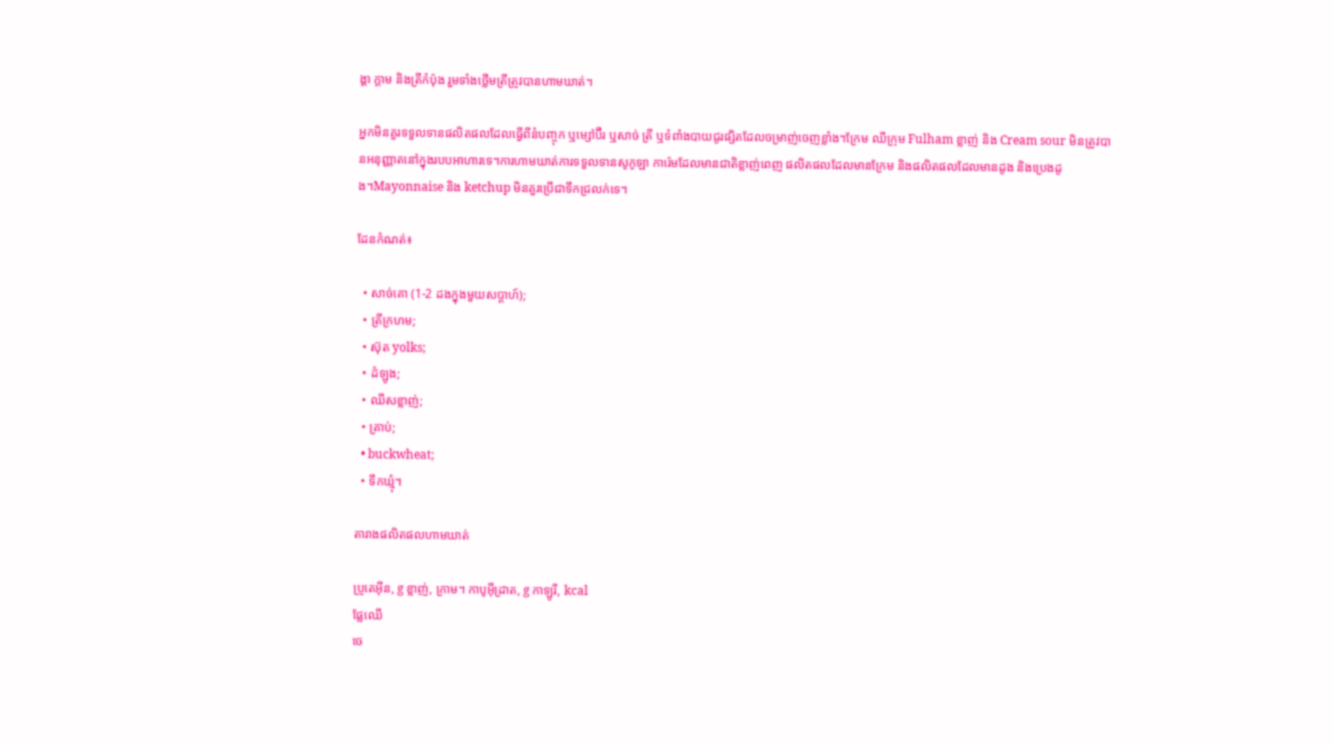ង្គា ក្តាម និងត្រីកំប៉ុង រួមទាំងថ្លើមត្រីត្រូវបានហាមឃាត់។

អ្នកមិនគួរទទួលទានផលិតផលដែលធ្វើពីនំបញ្ចុក ឬម្សៅប៊ឺរ ឬសាច់ ត្រី ឬទំពាំងបាយជូរផ្សិតដែលចម្រាញ់ចេញខ្លាំង។ក្រែម ឈីក្រុម Fulham ខ្លាញ់ និង Cream sour មិនត្រូវបានអនុញ្ញាតនៅក្នុងរបបអាហារទេ។ការហាមឃាត់ការទទួលទានសូកូឡា ការ៉េមដែលមានជាតិខ្លាញ់ពេញ ផលិតផលដែលមានក្រែម និងផលិតផលដែលមានដូង និងប្រេងដូង។Mayonnaise និង ketchup មិនគួរប្រើជាទឹកជ្រលក់ទេ។

ដែនកំណត់៖

  • សាច់គោ (1-2 ដងក្នុងមួយសប្តាហ៍);
  • ត្រីក្រហម;
  • ស៊ុត yolks;
  • ដំឡូង;
  • ឈីសខ្លាញ់;
  • គ្រាប់;
  • buckwheat;
  • ទឹកឃ្មុំ។

តារាងផលិតផលហាមឃាត់

ប្រូតេអ៊ីន, g ខ្លាញ់, ក្រាម។ កាបូអ៊ីដ្រាត, g កាឡូរី, kcal
ផ្លែឈើ
ចេ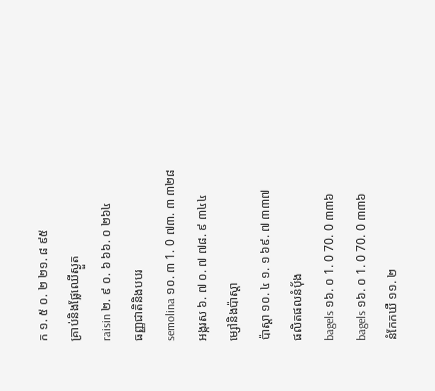ក ១. ៥ ០. ២ ២១. ៨ ៩៥
គ្រាប់និងផ្លែឈើស្ងួត
raisin ២. ៩ ០. ៦ ៦៦. ០ ២៦៤
ធញ្ញជាតិនិងបបរ
semolina ១០. ៣ 1. 0 ៧៣. ៣ ៣២៨
អង្ករស ៦. ៧ ០. ៧ ៧៨. ៩ ៣៤៤
ម្សៅនិងប៉ាស្តា
ប៉ាស្តា ១០. ៤ ១. ១ ៦៩. ៧ ៣៣៧
ផលិតផលនំបុ័ង
bagels ១៦. ០ 1. 0 70. 0 ៣៣៦
bagels ១៦. ០ 1. 0 70. 0 ៣៣៦
នំកែកឃឺ ១១. ២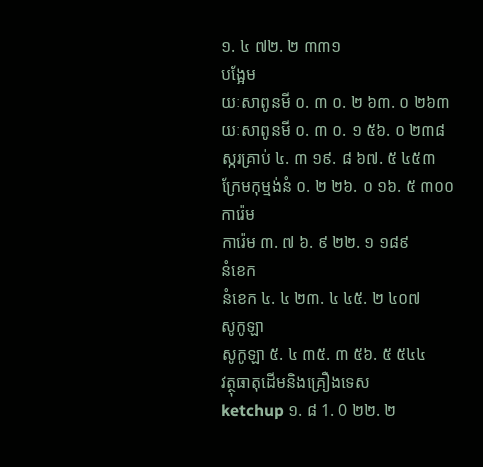១. ៤ ៧២. ២ ៣៣១
បង្អែម
យៈសាពូនមី ០. ៣ ០. ២ ៦៣. ០ ២៦៣
យៈសាពូនមី ០. ៣ ០. ១ ៥៦. ០ ២៣៨
ស្ករគ្រាប់ ៤. ៣ ១៩. ៨ ៦៧. ៥ ៤៥៣
ក្រែមកុម្មង់នំ ០. ២ ២៦. ០ ១៦. ៥ ៣០០
ការ៉េម
ការ៉េម ៣. ៧ ៦. ៩ ២២. ១ ១៨៩
នំខេក
នំខេក ៤. ៤ ២៣. ៤ ៤៥. ២ ៤០៧
សូកូឡា
សូកូឡា ៥. ៤ ៣៥. ៣ ៥៦. ៥ ៥៤៤
វត្ថុធាតុដើមនិងគ្រឿងទេស
ketchup ១. ៨ 1. 0 ២២. ២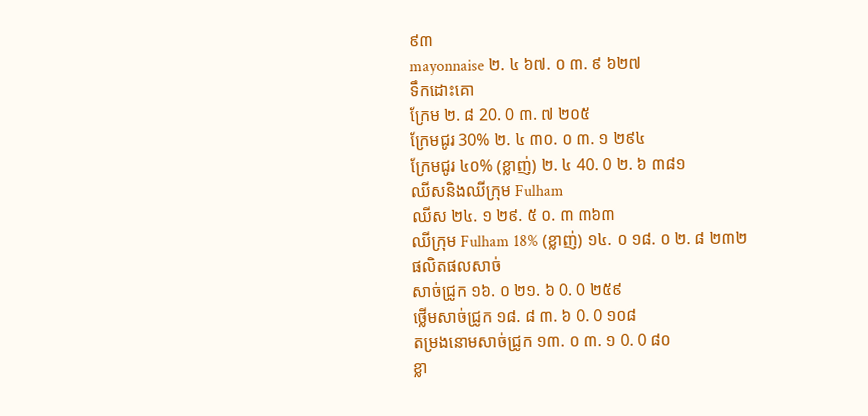៩៣
mayonnaise ២. ៤ ៦៧. ០ ៣. ៩ ៦២៧
ទឹកដោះគោ
ក្រែម ២. ៨ 20. 0 ៣. ៧ ២០៥
ក្រែមជូរ 30% ២. ៤ ៣០. ០ ៣. ១ ២៩៤
ក្រែមជូរ ៤០% (ខ្លាញ់) ២. ៤ 40. 0 ២. ៦ ៣៨១
ឈីសនិងឈីក្រុម Fulham
ឈីស ២៤. ១ ២៩. ៥ ០. ៣ ៣៦៣
ឈីក្រុម Fulham 18% (ខ្លាញ់) ១៤. ០ ១៨. ០ ២. ៨ ២៣២
ផលិតផលសាច់
សាច់ជ្រូក ១៦. ០ ២១. ៦ 0. 0 ២៥៩
ថ្លើមសាច់ជ្រូក ១៨. ៨ ៣. ៦ 0. 0 ១០៨
តម្រងនោមសាច់ជ្រូក ១៣. ០ ៣. ១ 0. 0 ៨០
ខ្លា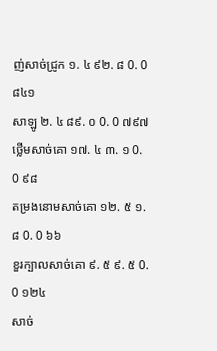ញ់សាច់ជ្រូក ១. ៤ ៩២. ៨ 0. 0 ៨៤១
សាឡូ ២. ៤ ៨៩. ០ 0. 0 ៧៩៧
ថ្លើមសាច់គោ ១៧. ៤ ៣. ១ 0. 0 ៩៨
តម្រងនោមសាច់គោ ១២. ៥ ១. ៨ 0. 0 ៦៦
ខួរក្បាលសាច់គោ ៩. ៥ ៩. ៥ 0. 0 ១២៤
សាច់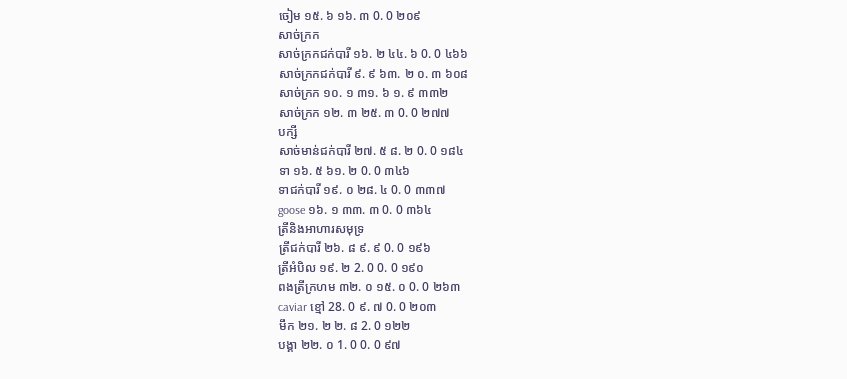ចៀម ១៥. ៦ ១៦. ៣ 0. 0 ២០៩
សាច់ក្រក
សាច់ក្រកជក់បារី ១៦. ២ ៤៤. ៦ 0. 0 ៤៦៦
សាច់ក្រកជក់បារី ៩. ៩ ៦៣. ២ ០. ៣ ៦០៨
សាច់ក្រក ១០. ១ ៣១. ៦ ១. ៩ ៣៣២
សាច់ក្រក ១២. ៣ ២៥. ៣ 0. 0 ២៧៧
បក្សី
សាច់មាន់ជក់បារី ២៧. ៥ ៨. ២ 0. 0 ១៨៤
ទា ១៦. ៥ ៦១. ២ 0. 0 ៣៤៦
ទាជក់បារី ១៩. ០ ២៨. ៤ 0. 0 ៣៣៧
goose ១៦. ១ ៣៣. ៣ 0. 0 ៣៦៤
ត្រីនិងអាហារសមុទ្រ
ត្រីជក់បារី ២៦. ៨ ៩. ៩ 0. 0 ១៩៦
ត្រីអំបិល ១៩. ២ 2. 0 0. 0 ១៩០
ពងត្រីក្រហម ៣២. ០ ១៥. ០ 0. 0 ២៦៣
caviar ខ្មៅ 28. 0 ៩. ៧ 0. 0 ២០៣
មឹក ២១. ២ ២. ៨ 2. 0 ១២២
បង្គា ២២. ០ 1. 0 0. 0 ៩៧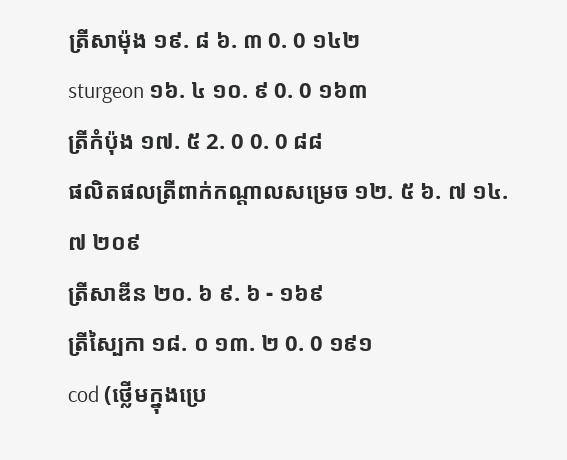ត្រីសាម៉ុង ១៩. ៨ ៦. ៣ 0. 0 ១៤២
sturgeon ១៦. ៤ ១០. ៩ 0. 0 ១៦៣
ត្រីកំប៉ុង ១៧. ៥ 2. 0 0. 0 ៨៨
ផលិតផលត្រីពាក់កណ្តាលសម្រេច ១២. ៥ ៦. ៧ ១៤. ៧ ២០៩
ត្រីសាឌីន ២០. ៦ ៩. ៦ - ១៦៩
ត្រីស្បៃកា ១៨. ០ ១៣. ២ 0. 0 ១៩១
cod (ថ្លើមក្នុងប្រេ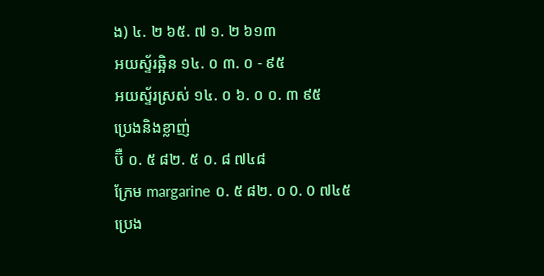ង) ៤. ២ ៦៥. ៧ ១. ២ ៦១៣
អយស្ទ័រឆ្អិន ១៤. ០ ៣. ០ - ៩៥
អយស្ទ័រស្រស់ ១៤. ០ ៦. ០ ០. ៣ ៩៥
ប្រេងនិងខ្លាញ់
ប៊ឺ ០. ៥ ៨២. ៥ ០. ៨ ៧៤៨
ក្រែម margarine ០. ៥ ៨២. ០ 0. 0 ៧៤៥
ប្រេង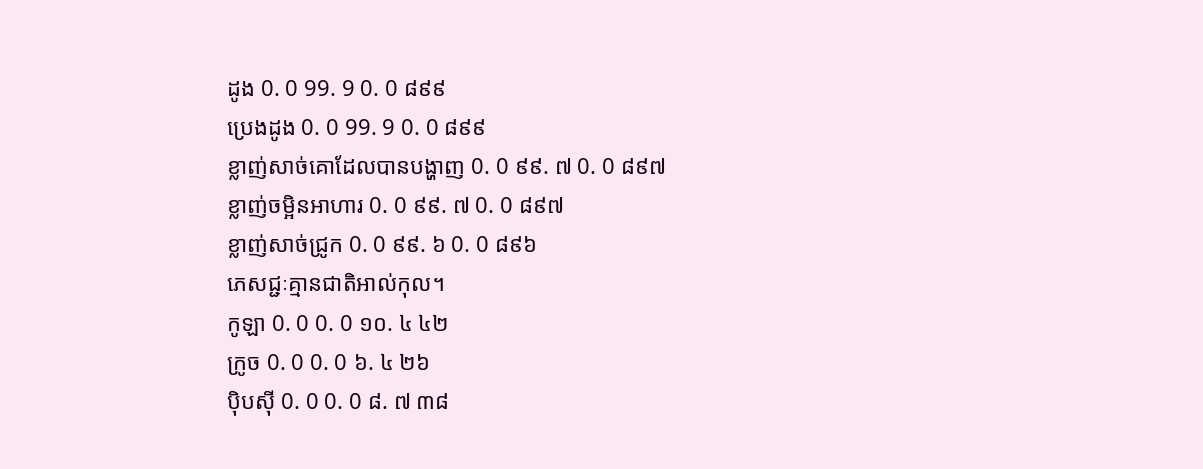ដូង 0. 0 99. 9 0. 0 ៨៩៩
ប្រេងដូង 0. 0 99. 9 0. 0 ៨៩៩
ខ្លាញ់សាច់គោដែលបានបង្ហាញ 0. 0 ៩៩. ៧ 0. 0 ៨៩៧
ខ្លាញ់ចម្អិនអាហារ 0. 0 ៩៩. ៧ 0. 0 ៨៩៧
ខ្លាញ់សាច់ជ្រូក 0. 0 ៩៩. ៦ 0. 0 ៨៩៦
ភេសជ្ជៈគ្មានជាតិអាល់កុល។
កូឡា 0. 0 0. 0 ១០. ៤ ៤២
ក្រូច 0. 0 0. 0 ៦. ៤ ២៦
ប៉ិបស៊ី 0. 0 0. 0 ៨. ៧ ៣៨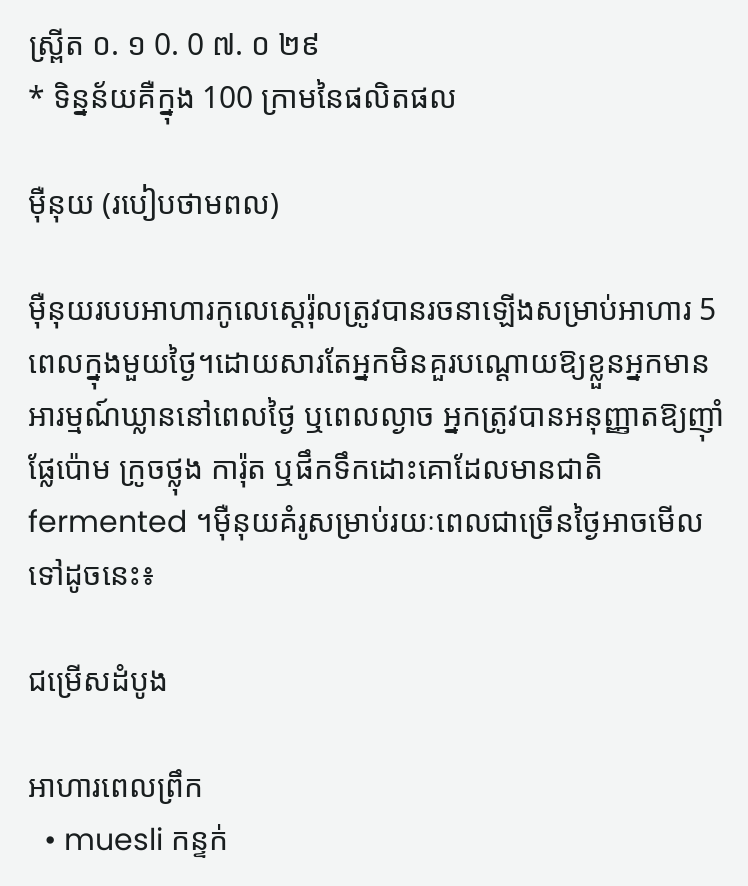ស្ព្រីត ០. ១ 0. 0 ៧. ០ ២៩
* ទិន្នន័យគឺក្នុង 100 ក្រាមនៃផលិតផល

ម៉ឺនុយ (របៀបថាមពល)

ម៉ឺនុយរបបអាហារកូលេស្តេរ៉ុលត្រូវបានរចនាឡើងសម្រាប់អាហារ 5 ពេលក្នុងមួយថ្ងៃ។ដោយសារតែអ្នកមិនគួរបណ្តោយឱ្យខ្លួនអ្នកមានអារម្មណ៍ឃ្លាននៅពេលថ្ងៃ ឬពេលល្ងាច អ្នកត្រូវបានអនុញ្ញាតឱ្យញ៉ាំផ្លែប៉ោម ក្រូចថ្លុង ការ៉ុត ឬផឹកទឹកដោះគោដែលមានជាតិ fermented ។ម៉ឺនុយគំរូសម្រាប់រយៈពេលជាច្រើនថ្ងៃអាចមើលទៅដូចនេះ៖

ជម្រើសដំបូង

អាហារពេលព្រឹក
  • muesli កន្ទក់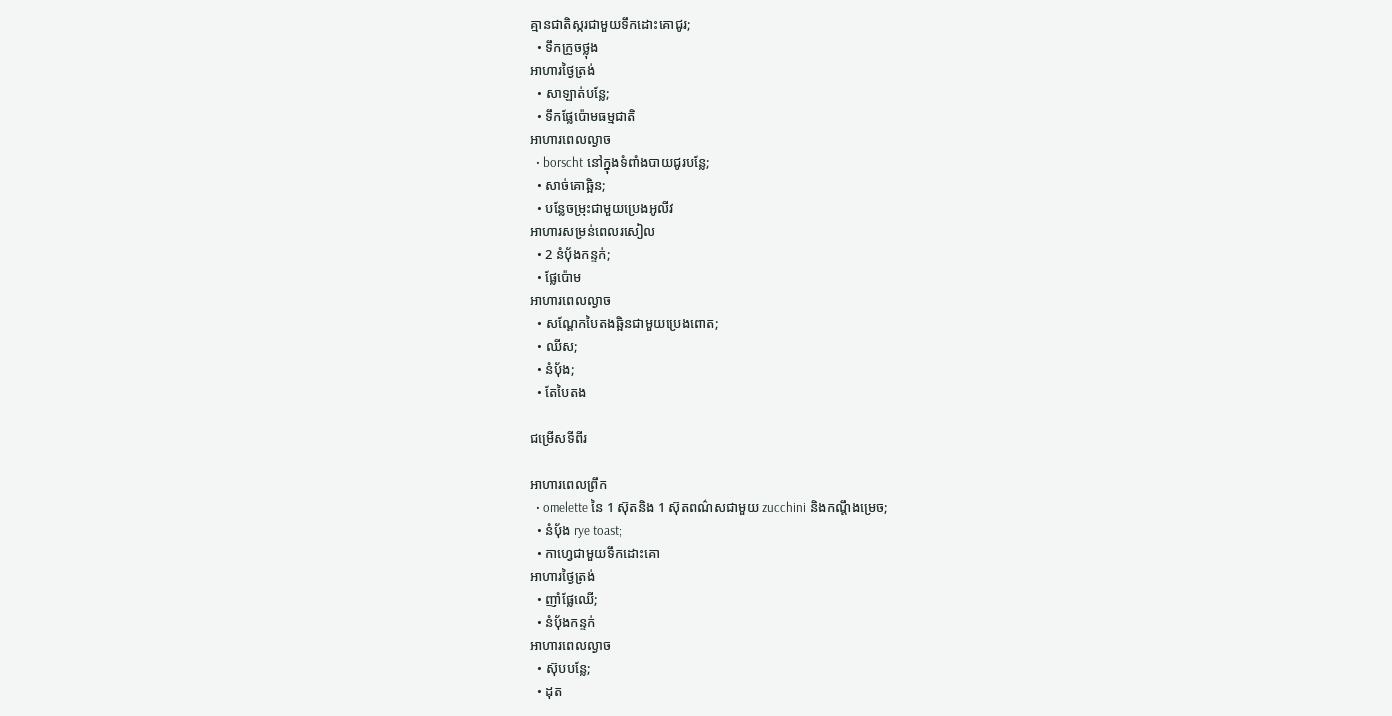គ្មានជាតិស្ករជាមួយទឹកដោះគោជូរ;
  • ទឹកក្រូចថ្លុង
អាហារថ្ងៃត្រង់
  • សាឡាត់បន្លែ;
  • ទឹកផ្លែប៉ោមធម្មជាតិ
អាហារពេលល្ងាច
  • borscht នៅក្នុងទំពាំងបាយជូរបន្លែ;
  • សាច់គោឆ្អិន;
  • បន្លែចម្រុះជាមួយប្រេងអូលីវ
អាហារសម្រន់ពេលរសៀល
  • 2 នំប៉័ងកន្ទក់;
  • ផ្លែប៉ោម
អាហារពេលល្ងាច
  • សណ្តែកបៃតងឆ្អិនជាមួយប្រេងពោត;
  • ឈីស;
  • នំបុ័ង;
  • តែបៃតង

ជម្រើសទីពីរ

អាហារពេលព្រឹក
  • omelette នៃ 1 ស៊ុតនិង 1 ស៊ុតពណ៌សជាមួយ zucchini និងកណ្ដឹងម្រេច;
  • នំបុ័ង rye toast;
  • កាហ្វេជាមួយទឹកដោះគោ
អាហារថ្ងៃត្រង់
  • ញាំផ្លែឈើ;
  • នំប៉័ងកន្ទក់
អាហារពេលល្ងាច
  • ស៊ុបបន្លែ;
  • ដុត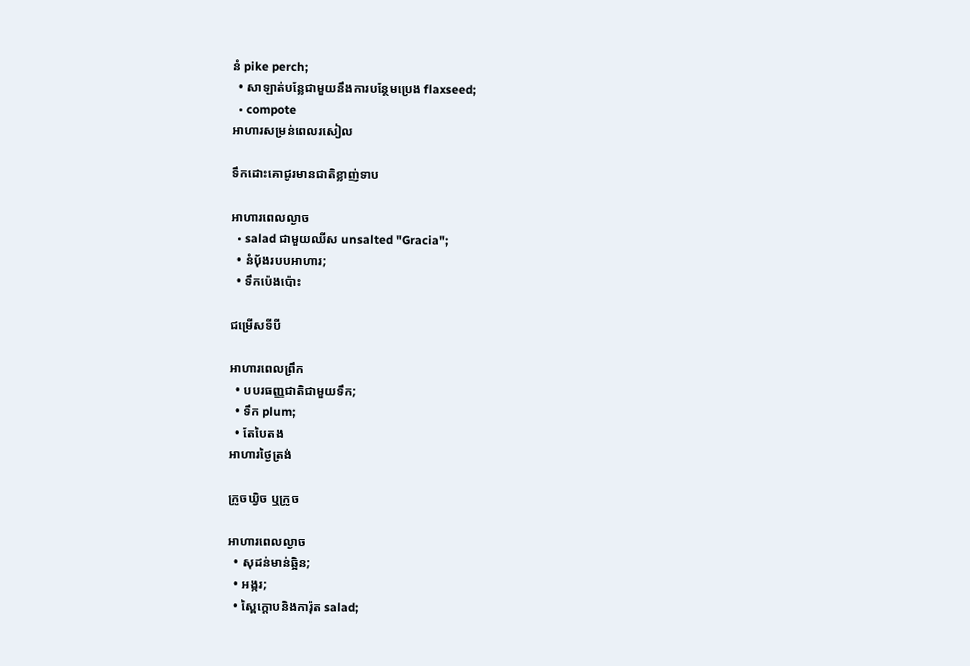នំ pike perch;
  • សាឡាត់បន្លែជាមួយនឹងការបន្ថែមប្រេង flaxseed;
  • compote
អាហារសម្រន់ពេលរសៀល

ទឹកដោះគោជូរមានជាតិខ្លាញ់ទាប

អាហារពេលល្ងាច
  • salad ជាមួយឈីស unsalted "Gracia";
  • នំបុ័ងរបបអាហារ;
  • ទឹកប៉េងប៉ោះ

ជម្រើសទីបី

អាហារពេលព្រឹក
  • បបរធញ្ញជាតិជាមួយទឹក;
  • ទឹក plum;
  • តែបៃតង
អាហារថ្ងៃត្រង់

ក្រូចឃ្វិច ឬក្រូច

អាហារពេលល្ងាច
  • សុដន់មាន់ឆ្អិន;
  • អង្ករ;
  • ស្ពៃក្តោបនិងការ៉ុត salad;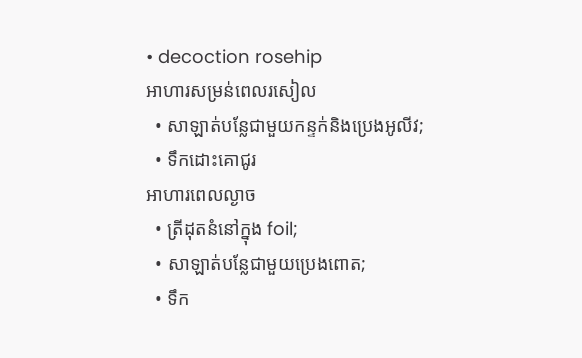• decoction rosehip
អាហារសម្រន់ពេលរសៀល
  • សាឡាត់បន្លែជាមួយកន្ទក់និងប្រេងអូលីវ;
  • ទឹកដោះគោជូរ
អាហារពេលល្ងាច
  • ត្រីដុតនំនៅក្នុង foil;
  • សាឡាត់បន្លែជាមួយប្រេងពោត;
  • ទឹក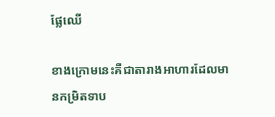ផ្លែឈើ

ខាងក្រោមនេះគឺជាតារាងអាហារដែលមានកម្រិតទាប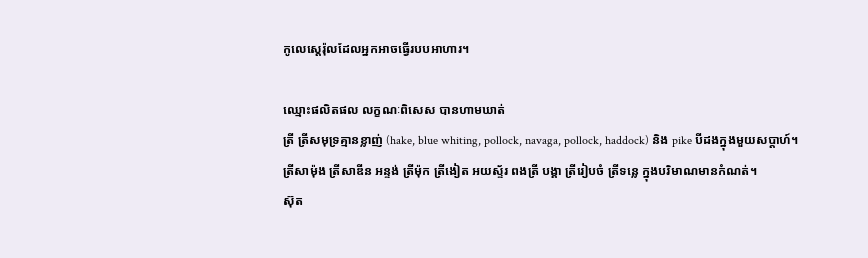កូលេស្តេរ៉ុលដែលអ្នកអាចធ្វើរបបអាហារ។

ឈ្មោះផលិតផល លក្ខណៈពិសេស បានហាមឃាត់
ត្រី ត្រីសមុទ្រគ្មានខ្លាញ់ (hake, blue whiting, pollock, navaga, pollock, haddock) និង pike បីដងក្នុងមួយសប្តាហ៍។ ត្រីសាម៉ុង ត្រីសាឌីន អន្ទង់ ត្រីម៉ុក ត្រីងៀត អយស្ទ័រ ពងត្រី បង្គា ត្រីរៀបចំ ត្រីទន្លេ ក្នុងបរិមាណមានកំណត់។
ស៊ុត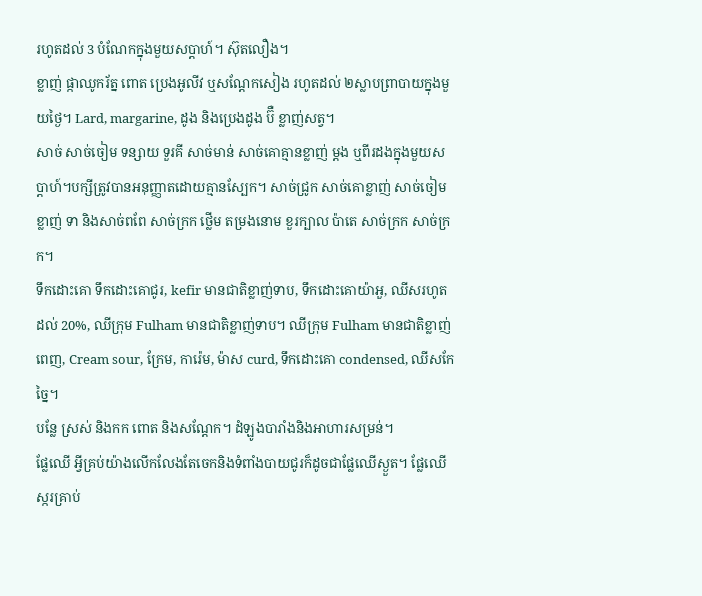រហូតដល់ 3 បំណែកក្នុងមួយសប្តាហ៍។ ស៊ុតលឿង។
ខ្លាញ់ ផ្កាឈូករ័ត្ន ពោត ប្រេងអូលីវ ឬសណ្តែកសៀង រហូតដល់ ២ស្លាបព្រាបាយក្នុងមួយថ្ងៃ។ Lard, margarine, ដូង និងប្រេងដូង ប៊ឺ ខ្លាញ់សត្វ។
សាច់ សាច់ចៀម ទន្សាយ ទួរគី សាច់មាន់ សាច់គោគ្មានខ្លាញ់ ម្តង ឬពីរដងក្នុងមួយសប្តាហ៍។បក្សីត្រូវបានអនុញ្ញាតដោយគ្មានស្បែក។ សាច់ជ្រូក សាច់គោខ្លាញ់ សាច់ចៀមខ្លាញ់ ទា និងសាច់ពពែ សាច់ក្រក ថ្លើម តម្រងនោម ខួរក្បាល ប៉ាតេ សាច់ក្រក សាច់ក្រក។
ទឹកដោះគោ ទឹកដោះគោជូរ, kefir មានជាតិខ្លាញ់ទាប, ទឹកដោះគោយ៉ាអួ, ឈីសរហូតដល់ 20%, ឈីក្រុម Fulham មានជាតិខ្លាញ់ទាប។ ឈីក្រុម Fulham មានជាតិខ្លាញ់ពេញ, Cream sour, ក្រែម, ការ៉េម, ម៉ាស curd, ទឹកដោះគោ condensed, ឈីសកែច្នៃ។
បន្លែ ស្រស់ និងកក ពោត និងសណ្តែក។ ដំឡូងបារាំងនិងអាហារសម្រន់។
ផ្លែឈើ អ្វីគ្រប់យ៉ាងលើកលែងតែចេកនិងទំពាំងបាយជូរក៏ដូចជាផ្លែឈើស្ងួត។ ផ្លែឈើស្ករគ្រាប់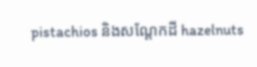pistachios និងសណ្តែកដី hazelnuts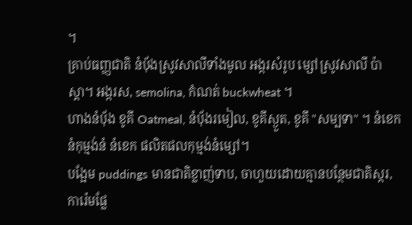។
គ្រាប់ធញ្ញជាតិ នំបុ័ងស្រូវសាលីទាំងមូល អង្ករសំរូប ម្សៅស្រូវសាលី ប៉ាស្តា។ អង្ករស, semolina, កំណត់ buckwheat ។
ហាងនំប៉័ង ខូគី Oatmeal, នំបុ័ងរមៀល, ខូគីស្ងួត, ខូគី "សម្បទា" ។ នំខេក នំកុម្មង់នំ នំខេក ផលិតផលកុម្មង់នំម្សៅ។
បង្អែម puddings មានជាតិខ្លាញ់ទាប, ចាហួយដោយគ្មានបន្ថែមជាតិស្ករ, ការ៉េមផ្លែ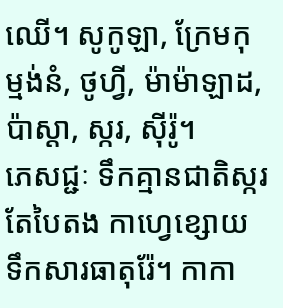ឈើ។ សូកូឡា, ក្រែមកុម្មង់នំ, ថូហ្វី, ម៉ាម៉ាឡាដ, ប៉ាស្តា, ស្ករ, សុីរ៉ូ។
ភេសជ្ជៈ ទឹកគ្មានជាតិស្ករ តែបៃតង កាហ្វេខ្សោយ ទឹកសារធាតុរ៉ែ។ កាកា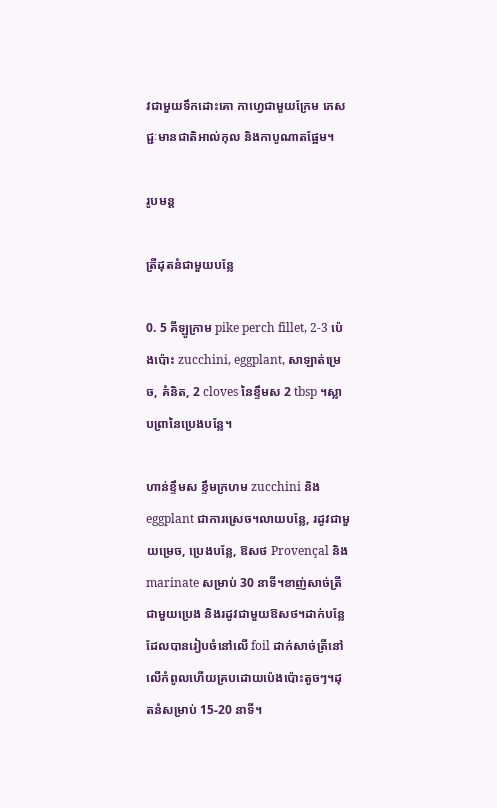វជាមួយទឹកដោះគោ កាហ្វេជាមួយក្រែម ភេសជ្ជៈមានជាតិអាល់កុល និងកាបូណាតផ្អែម។

រូបមន្ត

ត្រីដុតនំជាមួយបន្លែ

0. 5 គីឡូក្រាម pike perch fillet, 2-3 ប៉េងប៉ោះ zucchini, eggplant, សាឡាត់ម្រេច, គំនិត, 2 cloves នៃខ្ទឹមស 2 tbsp ។ស្លាបព្រានៃប្រេងបន្លែ។

ហាន់ខ្ទឹមស ខ្ទឹមក្រហម zucchini និង eggplant ជាការស្រេច។លាយបន្លែ, រដូវជាមួយម្រេច, ប្រេងបន្លែ, ឱសថ Provençal និង marinate សម្រាប់ 30 នាទី។ខាញ់សាច់ត្រីជាមួយប្រេង និងរដូវជាមួយឱសថ។ដាក់បន្លែដែលបានរៀបចំនៅលើ foil ដាក់សាច់ត្រីនៅលើកំពូលហើយគ្របដោយប៉េងប៉ោះតូចៗ។ដុតនំសម្រាប់ 15-20 នាទី។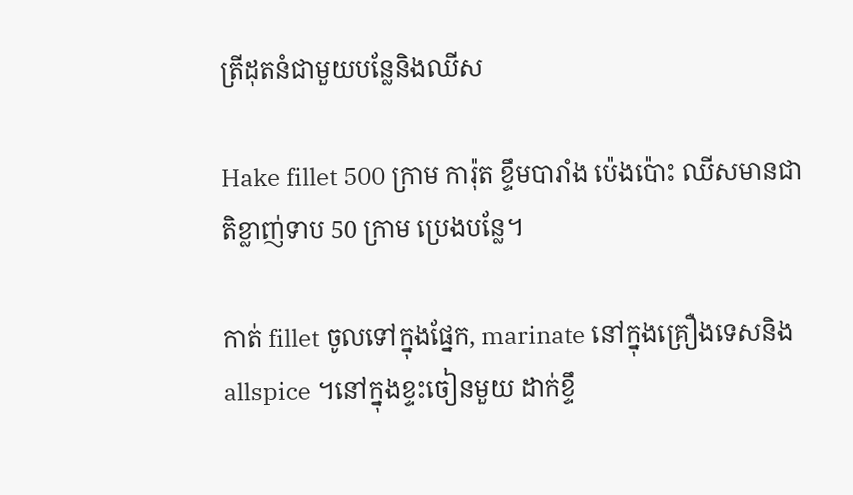ត្រីដុតនំជាមួយបន្លែនិងឈីស

Hake fillet 500 ក្រាម ការ៉ុត ខ្ទឹមបារាំង ប៉េងប៉ោះ ឈីសមានជាតិខ្លាញ់ទាប 50 ក្រាម ប្រេងបន្លែ។

កាត់ fillet ចូលទៅក្នុងផ្នែក, marinate នៅក្នុងគ្រឿងទេសនិង allspice ។នៅក្នុងខ្ទះចៀនមួយ ដាក់ខ្ទឹ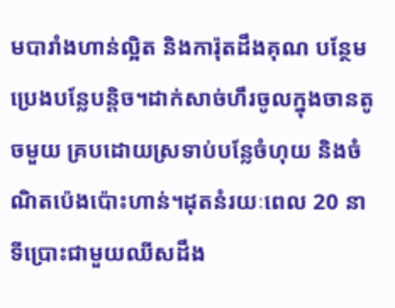មបារាំងហាន់ល្អិត និងការ៉ុតដឹងគុណ បន្ថែមប្រេងបន្លែបន្តិច។ដាក់សាច់ហឹរចូលក្នុងចានតូចមួយ គ្របដោយស្រទាប់បន្លែចំហុយ និងចំណិតប៉េងប៉ោះហាន់។ដុតនំរយៈពេល 20 នាទីប្រោះជាមួយឈីសដឹង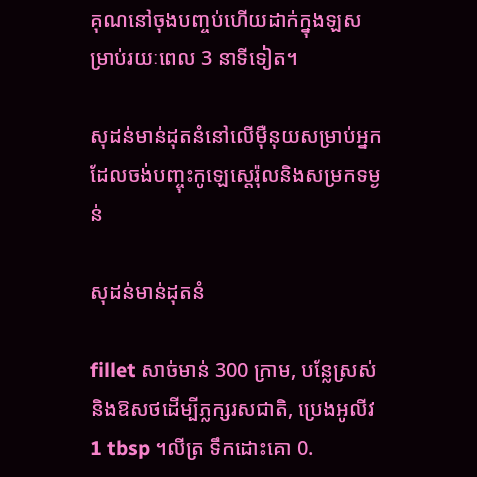គុណនៅចុងបញ្ចប់ហើយដាក់ក្នុងឡសម្រាប់រយៈពេល 3 នាទីទៀត។

សុដន់មាន់ដុតនំនៅលើម៉ឺនុយសម្រាប់អ្នកដែលចង់បញ្ចុះកូឡេស្តេរ៉ុលនិងសម្រកទម្ងន់

សុដន់មាន់ដុតនំ

fillet សាច់មាន់ 300 ក្រាម, បន្លែស្រស់និងឱសថដើម្បីភ្លក្សរសជាតិ, ប្រេងអូលីវ 1 tbsp ។លីត្រ ទឹកដោះគោ 0.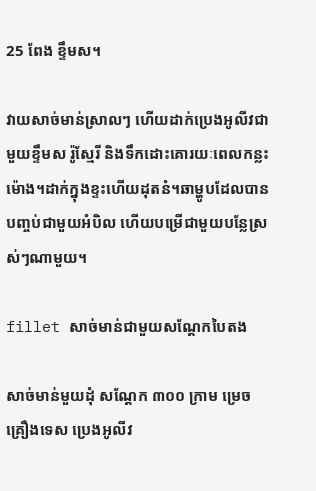25 ពែង ខ្ទឹមស។

វាយសាច់មាន់ស្រាលៗ ហើយដាក់ប្រេងអូលីវជាមួយខ្ទឹមស រ៉ូស្មែរី និងទឹកដោះគោរយៈពេលកន្លះម៉ោង។ដាក់ក្នុងខ្ទះហើយដុតនំ។ឆាម្ហូបដែលបានបញ្ចប់ជាមួយអំបិល ហើយបម្រើជាមួយបន្លែស្រស់ៗណាមួយ។

fillet សាច់មាន់ជាមួយសណ្តែកបៃតង

សាច់មាន់មួយដុំ សណ្តែក ៣០០ ក្រាម ម្រេច គ្រឿងទេស ប្រេងអូលីវ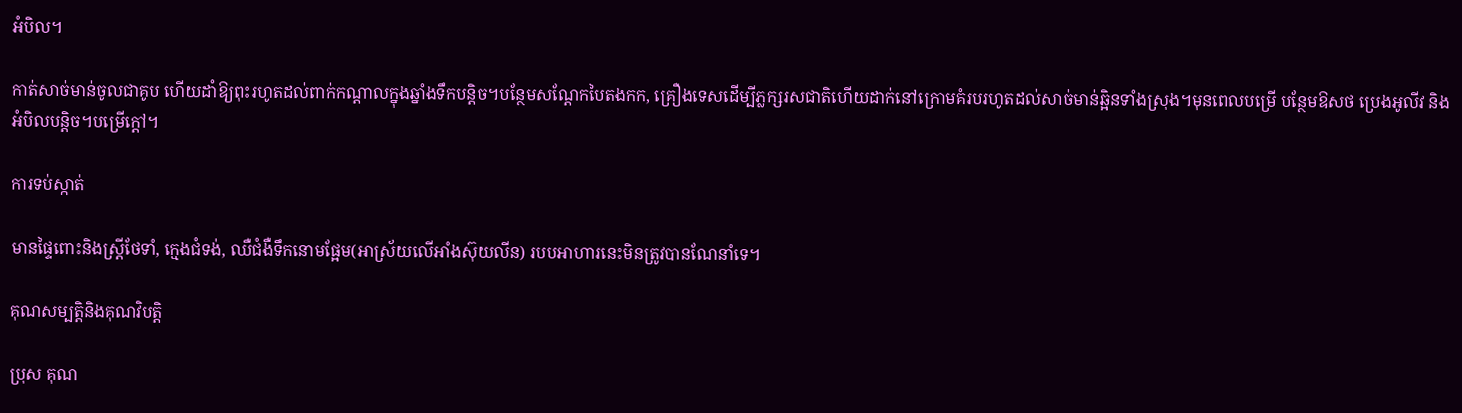អំបិល។

កាត់សាច់មាន់ចូលជាគូប ហើយដាំឱ្យពុះរហូតដល់ពាក់កណ្តាលក្នុងឆ្នាំងទឹកបន្តិច។បន្ថែមសណ្តែកបៃតងកក, គ្រឿងទេសដើម្បីភ្លក្សរសជាតិហើយដាក់នៅក្រោមគំរបរហូតដល់សាច់មាន់ឆ្អិនទាំងស្រុង។មុនពេលបម្រើ បន្ថែមឱសថ ប្រេងអូលីវ និងអំបិលបន្តិច។បម្រើក្តៅ។

ការទប់ស្កាត់

មានផ្ទៃពោះនិងស្ត្រីថែទាំ, ក្មេងជំទង់, ឈឺជំងឺទឹកនោមផ្អែម(អាស្រ័យលើអាំងស៊ុយលីន) របបអាហារនេះមិនត្រូវបានណែនាំទេ។

គុណសម្បត្តិនិងគុណវិបត្តិ

ប្រុស គុណ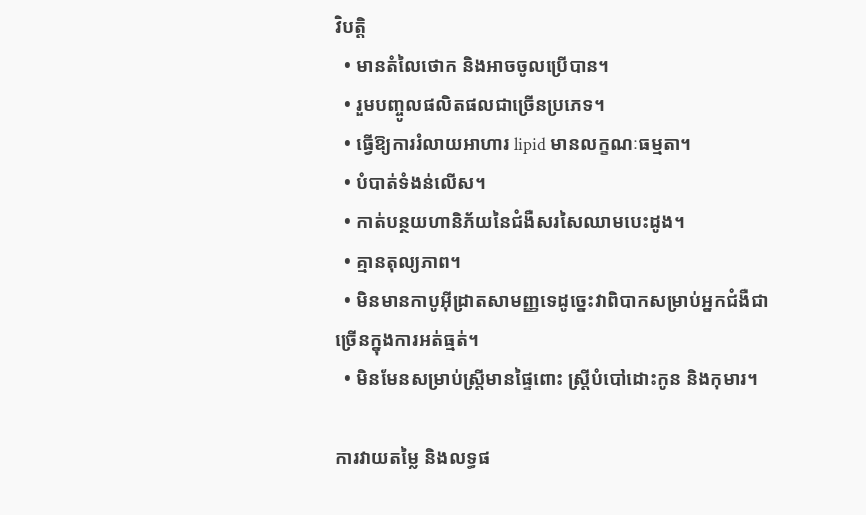វិបត្តិ
  • មានតំលៃថោក និងអាចចូលប្រើបាន។
  • រួមបញ្ចូលផលិតផលជាច្រើនប្រភេទ។
  • ធ្វើឱ្យការរំលាយអាហារ lipid មានលក្ខណៈធម្មតា។
  • បំបាត់ទំងន់លើស។
  • កាត់បន្ថយហានិភ័យនៃជំងឺសរសៃឈាមបេះដូង។
  • គ្មានតុល្យភាព។
  • មិនមានកាបូអ៊ីដ្រាតសាមញ្ញទេដូច្នេះវាពិបាកសម្រាប់អ្នកជំងឺជាច្រើនក្នុងការអត់ធ្មត់។
  • មិនមែនសម្រាប់ស្ត្រីមានផ្ទៃពោះ ស្ត្រីបំបៅដោះកូន និងកុមារ។

ការវាយតម្លៃ និងលទ្ធផ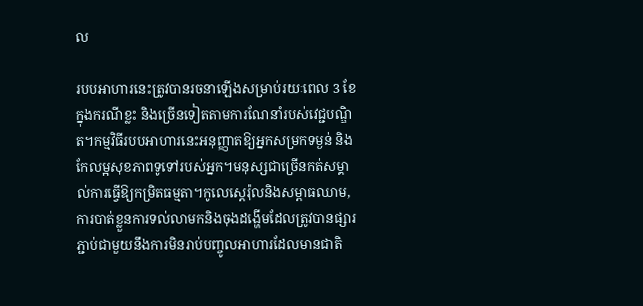ល

របបអាហារនេះត្រូវបានរចនាឡើងសម្រាប់រយៈពេល 3 ខែក្នុងករណីខ្លះ និងច្រើនទៀតតាមការណែនាំរបស់វេជ្ជបណ្ឌិត។កម្មវិធីរបបអាហារនេះអនុញ្ញាតឱ្យអ្នកសម្រកទម្ងន់ និងកែលម្អសុខភាពទូទៅរបស់អ្នក។មនុស្សជាច្រើនកត់សម្គាល់ការធ្វើឱ្យកម្រិតធម្មតា។កូលេស្តេរ៉ុលនិងសម្ពាធឈាម, ការបាត់ខ្លួនការទល់លាមកនិងចុងដង្ហើមដែលត្រូវបានផ្សារភ្ជាប់ជាមួយនឹងការមិនរាប់បញ្ចូលអាហារដែលមានជាតិ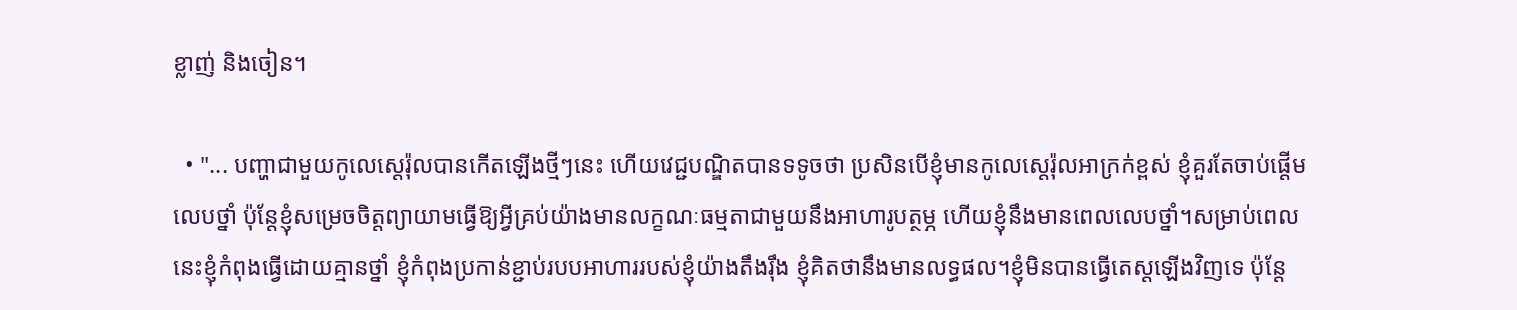ខ្លាញ់ និងចៀន។

  • "... បញ្ហាជាមួយកូលេស្តេរ៉ុលបានកើតឡើងថ្មីៗនេះ ហើយវេជ្ជបណ្ឌិតបានទទូចថា ប្រសិនបើខ្ញុំមានកូលេស្តេរ៉ុលអាក្រក់ខ្ពស់ ខ្ញុំគួរតែចាប់ផ្តើមលេបថ្នាំ ប៉ុន្តែខ្ញុំសម្រេចចិត្តព្យាយាមធ្វើឱ្យអ្វីគ្រប់យ៉ាងមានលក្ខណៈធម្មតាជាមួយនឹងអាហារូបត្ថម្ភ ហើយខ្ញុំនឹងមានពេលលេបថ្នាំ។សម្រាប់ពេលនេះខ្ញុំកំពុងធ្វើដោយគ្មានថ្នាំ ខ្ញុំកំពុងប្រកាន់ខ្ជាប់របបអាហាររបស់ខ្ញុំយ៉ាងតឹងរ៉ឹង ខ្ញុំគិតថានឹងមានលទ្ធផល។ខ្ញុំមិនបានធ្វើតេស្ដឡើងវិញទេ ប៉ុន្តែ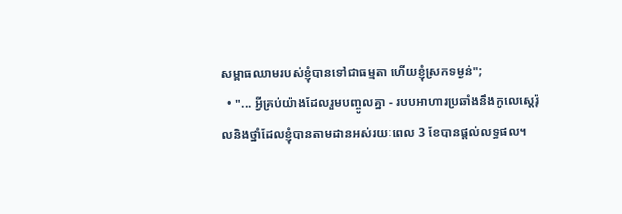សម្ពាធឈាមរបស់ខ្ញុំបានទៅជាធម្មតា ហើយខ្ញុំស្រកទម្ងន់";
  • "... អ្វីគ្រប់យ៉ាងដែលរួមបញ្ចូលគ្នា - របបអាហារប្រឆាំងនឹងកូលេស្តេរ៉ុលនិងថ្នាំដែលខ្ញុំបានតាមដានអស់រយៈពេល 3 ខែបានផ្តល់លទ្ធផល។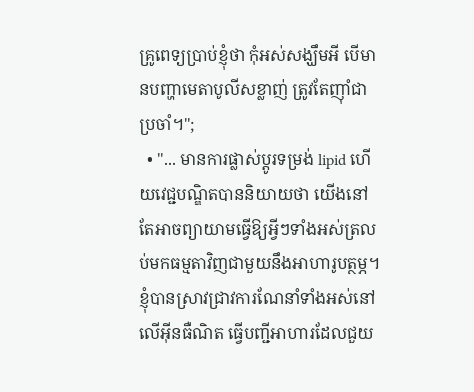គ្រូពេទ្យប្រាប់ខ្ញុំថា កុំអស់សង្ឃឹមអី បើមានបញ្ហាមេតាបូលីសខ្លាញ់ ត្រូវតែញ៉ាំជាប្រចាំ។";
  • "... មានការផ្លាស់ប្តូរទម្រង់ lipid ហើយវេជ្ជបណ្ឌិតបាននិយាយថា យើងនៅតែអាចព្យាយាមធ្វើឱ្យអ្វីៗទាំងអស់ត្រលប់មកធម្មតាវិញជាមួយនឹងអាហារូបត្ថម្ភ។ខ្ញុំបានស្រាវជ្រាវការណែនាំទាំងអស់នៅលើអ៊ីនធឺណិត ធ្វើបញ្ជីអាហារដែលជួយ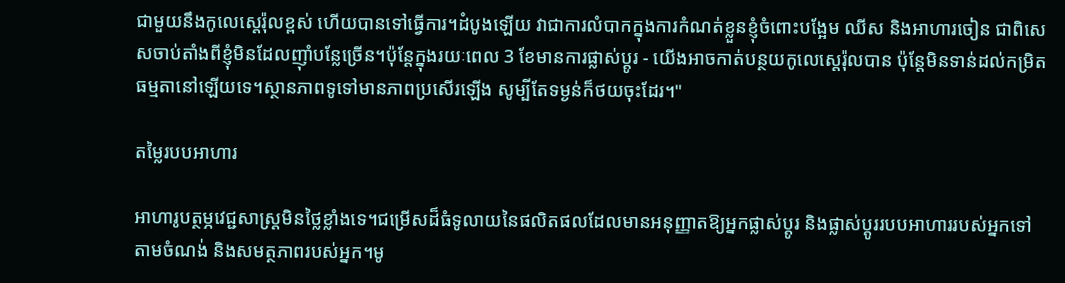ជាមួយនឹងកូលេស្តេរ៉ុលខ្ពស់ ហើយបានទៅធ្វើការ។ដំបូងឡើយ វាជាការលំបាកក្នុងការកំណត់ខ្លួនខ្ញុំចំពោះបង្អែម ឈីស និងអាហារចៀន ជាពិសេសចាប់តាំងពីខ្ញុំមិនដែលញ៉ាំបន្លែច្រើន។ប៉ុន្តែក្នុងរយៈពេល 3 ខែមានការផ្លាស់ប្តូរ - យើងអាចកាត់បន្ថយកូលេស្តេរ៉ុលបាន ប៉ុន្តែមិនទាន់ដល់កម្រិតធម្មតានៅឡើយទេ។ស្ថានភាពទូទៅមានភាពប្រសើរឡើង សូម្បីតែទម្ងន់ក៏ថយចុះដែរ។"

តម្លៃរបបអាហារ

អាហារូបត្ថម្ភវេជ្ជសាស្រ្តមិនថ្លៃខ្លាំងទេ។ជម្រើសដ៏ធំទូលាយនៃផលិតផលដែលមានអនុញ្ញាតឱ្យអ្នកផ្លាស់ប្តូរ និងផ្លាស់ប្តូររបបអាហាររបស់អ្នកទៅតាមចំណង់ និងសមត្ថភាពរបស់អ្នក។មូ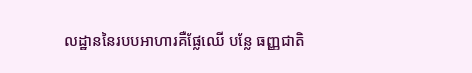លដ្ឋាននៃរបបអាហារគឺផ្លែឈើ បន្លែ ធញ្ញជាតិ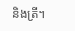និងត្រី។